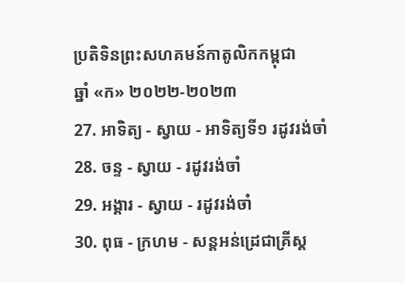ប្រតិទិនព្រះសហគមន៍កាតូលិកកម្ពុជា
ឆ្នាំ «ក» ២០២២-២០២៣
27. អាទិត្យ - ស្វាយ - អាទិត្យទី១ រដូវរង់ចាំ
28. ចន្ទ - ស្វាយ - រដូវរង់ចាំ
29. អង្គារ - ស្វាយ - រដូវរង់ចាំ
30. ពុធ - ក្រហម - សន្ដអន់ដ្រេជាគ្រីស្ដ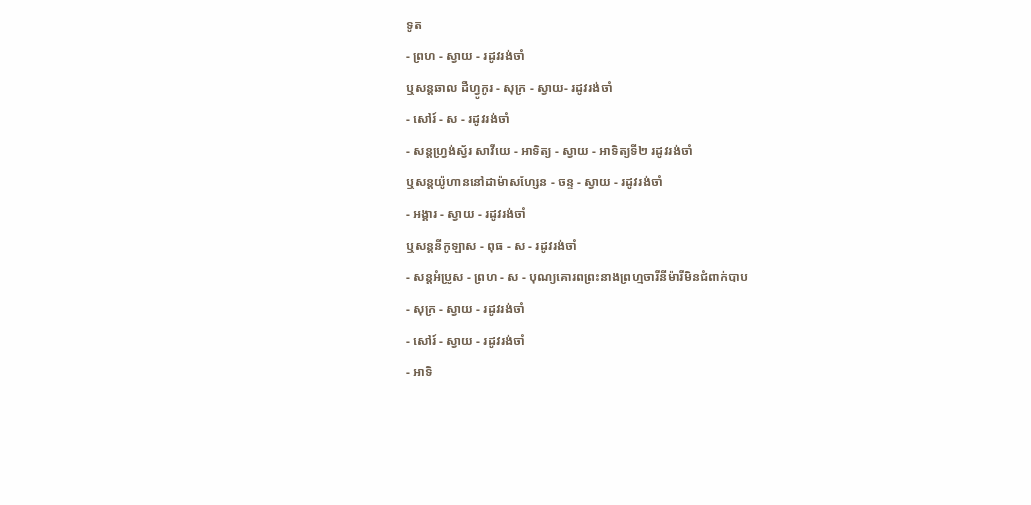ទូត
- ព្រហ - ស្វាយ - រដូវរង់ចាំ
ឬសន្តឆាល ដឺហ្វូកូរ - សុក្រ - ស្វាយ- រដូវរង់ចាំ
- សៅរ៍ - ស - រដូវរង់ចាំ
- សន្តហ្រ្វង់ស្វ័រ សាវីយេ - អាទិត្យ - ស្វាយ - អាទិត្យទី២ រដូវរង់ចាំ
ឬសន្តយ៉ូហាននៅដាម៉ាសហ្សែន - ចន្ទ - ស្វាយ - រដូវរង់ចាំ
- អង្គារ - ស្វាយ - រដូវរង់ចាំ
ឬសន្តនីកូឡាស - ពុធ - ស - រដូវរង់ចាំ
- សន្តអំប្រូស - ព្រហ - ស - បុណ្យគោរពព្រះនាងព្រហ្មចារីនីម៉ារីមិនជំពាក់បាប
- សុក្រ - ស្វាយ - រដូវរង់ចាំ
- សៅរ៍ - ស្វាយ - រដូវរង់ចាំ
- អាទិ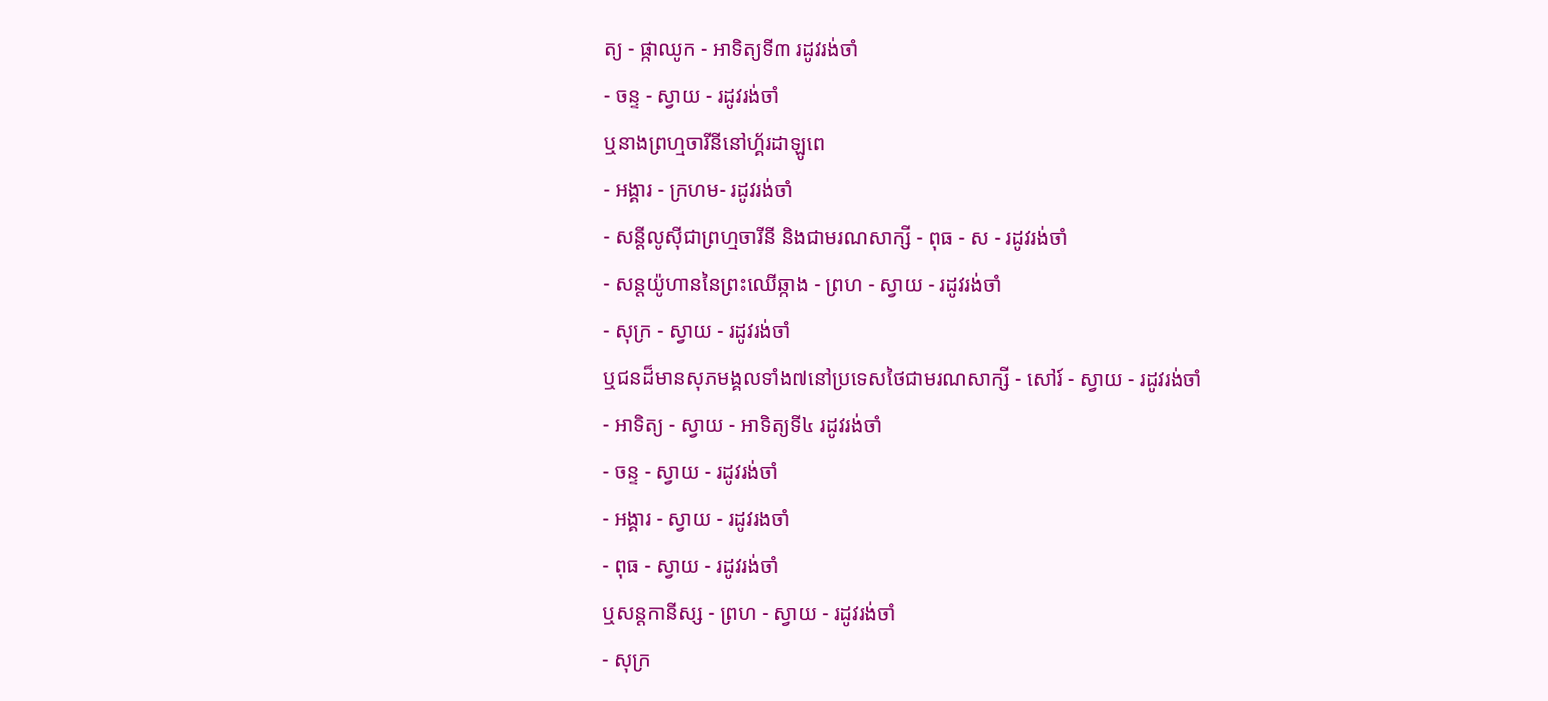ត្យ - ផ្កាឈូក - អាទិត្យទី៣ រដូវរង់ចាំ
- ចន្ទ - ស្វាយ - រដូវរង់ចាំ
ឬនាងព្រហ្មចារីនីនៅហ្គ័រដាឡូពេ
- អង្គារ - ក្រហម- រដូវរង់ចាំ
- សន្តីលូស៊ីជាព្រហ្មចារីនី និងជាមរណសាក្សី - ពុធ - ស - រដូវរង់ចាំ
- សន្តយ៉ូហាននៃព្រះឈើឆ្កាង - ព្រហ - ស្វាយ - រដូវរង់ចាំ
- សុក្រ - ស្វាយ - រដូវរង់ចាំ
ឬជនដ៏មានសុភមង្គលទាំង៧នៅប្រទេសថៃជាមរណសាក្សី - សៅរ៍ - ស្វាយ - រដូវរង់ចាំ
- អាទិត្យ - ស្វាយ - អាទិត្យទី៤ រដូវរង់ចាំ
- ចន្ទ - ស្វាយ - រដូវរង់ចាំ
- អង្គារ - ស្វាយ - រដូវរងចាំ
- ពុធ - ស្វាយ - រដូវរង់ចាំ
ឬសន្តកានីស្ស - ព្រហ - ស្វាយ - រដូវរង់ចាំ
- សុក្រ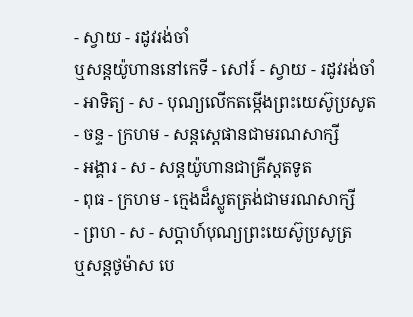- ស្វាយ - រដូវរង់ចាំ
ឬសន្តយ៉ូហាននៅកេទី - សៅរ៍ - ស្វាយ - រដូវរង់ចាំ
- អាទិត្យ - ស - បុណ្យលើកតម្កើងព្រះយេស៊ូប្រសូត
- ចន្ទ - ក្រហម - សន្តស្តេផានជាមរណសាក្សី
- អង្គារ - ស - សន្តយ៉ូហានជាគ្រីស្តតទូត
- ពុធ - ក្រហម - ក្មេងដ៏ស្លូតត្រង់ជាមរណសាក្សី
- ព្រហ - ស - សប្ដាហ៍បុណ្យព្រះយេស៊ូប្រសូត្រ
ឬសន្តថូម៉ាស បេ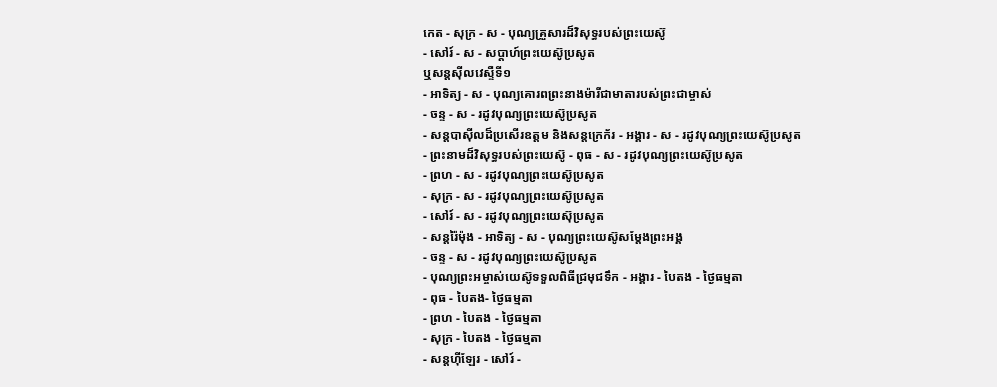កេត - សុក្រ - ស - បុណ្យគ្រួសារដ៏វិសុទ្ធរបស់ព្រះយេស៊ូ
- សៅរ៍ - ស - សប្ដាហ៍ព្រះយេស៊ូប្រសូត
ឬសន្តស៊ីលវេស្ទឺទី១
- អាទិត្យ - ស - បុណ្យគោរពព្រះនាងម៉ារីជាមាតារបស់ព្រះជាម្ចាស់
- ចន្ទ - ស - រដូវបុណ្យព្រះយេស៊ូប្រសូត
- សន្ដបាស៊ីលដ៏ប្រសើរឧត្ដម និងសន្ដក្រេក័រ - អង្គារ - ស - រដូវបុណ្យព្រះយេស៊ូប្រសូត
- ព្រះនាមដ៏វិសុទ្ធរបស់ព្រះយេស៊ូ - ពុធ - ស - រដូវបុណ្យព្រះយេស៊ូប្រសូត
- ព្រហ - ស - រដូវបុណ្យព្រះយេស៊ូប្រសូត
- សុក្រ - ស - រដូវបុណ្យព្រះយេស៊ូប្រសូត
- សៅរ៍ - ស - រដូវបុណ្យព្រះយេស៊ុប្រសូត
- សន្ដរ៉ៃម៉ុង - អាទិត្យ - ស - បុណ្យព្រះយេស៊ូសម្ដែងព្រះអង្គ
- ចន្ទ - ស - រដូវបុណ្យព្រះយេស៊ូប្រសូត
- បុណ្យព្រះអម្ចាស់យេស៊ូទទួលពិធីជ្រមុជទឹក - អង្គារ - បៃតង - ថ្ងៃធម្មតា
- ពុធ - បៃតង- ថ្ងៃធម្មតា
- ព្រហ - បៃតង - ថ្ងៃធម្មតា
- សុក្រ - បៃតង - ថ្ងៃធម្មតា
- សន្ដហ៊ីឡែរ - សៅរ៍ -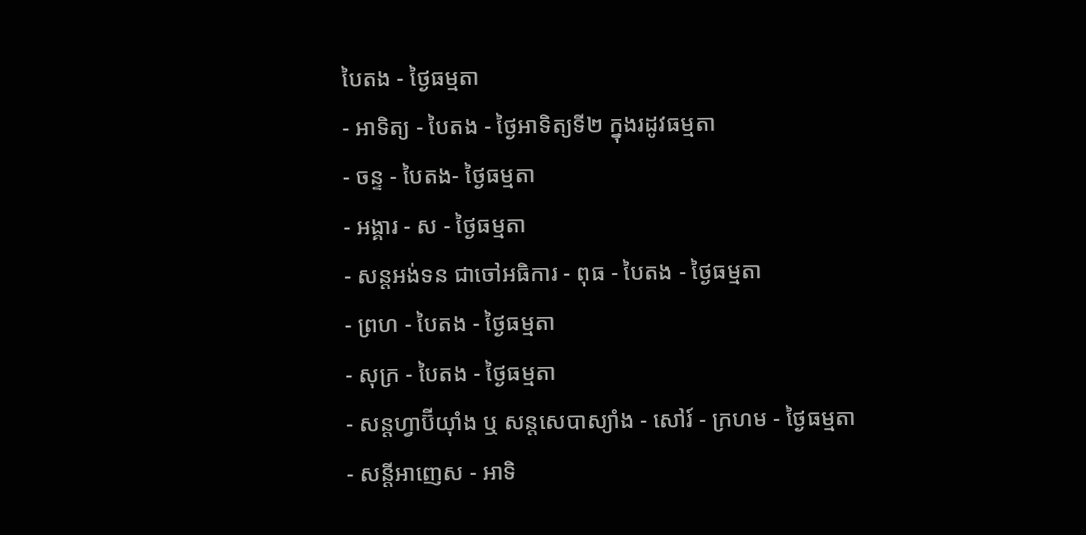បៃតង - ថ្ងៃធម្មតា
- អាទិត្យ - បៃតង - ថ្ងៃអាទិត្យទី២ ក្នុងរដូវធម្មតា
- ចន្ទ - បៃតង- ថ្ងៃធម្មតា
- អង្គារ - ស - ថ្ងៃធម្មតា
- សន្ដអង់ទន ជាចៅអធិការ - ពុធ - បៃតង - ថ្ងៃធម្មតា
- ព្រហ - បៃតង - ថ្ងៃធម្មតា
- សុក្រ - បៃតង - ថ្ងៃធម្មតា
- សន្ដហ្វាប៊ីយ៉ាំង ឬ សន្ដសេបាស្យាំង - សៅរ៍ - ក្រហម - ថ្ងៃធម្មតា
- សន្ដីអាញេស - អាទិ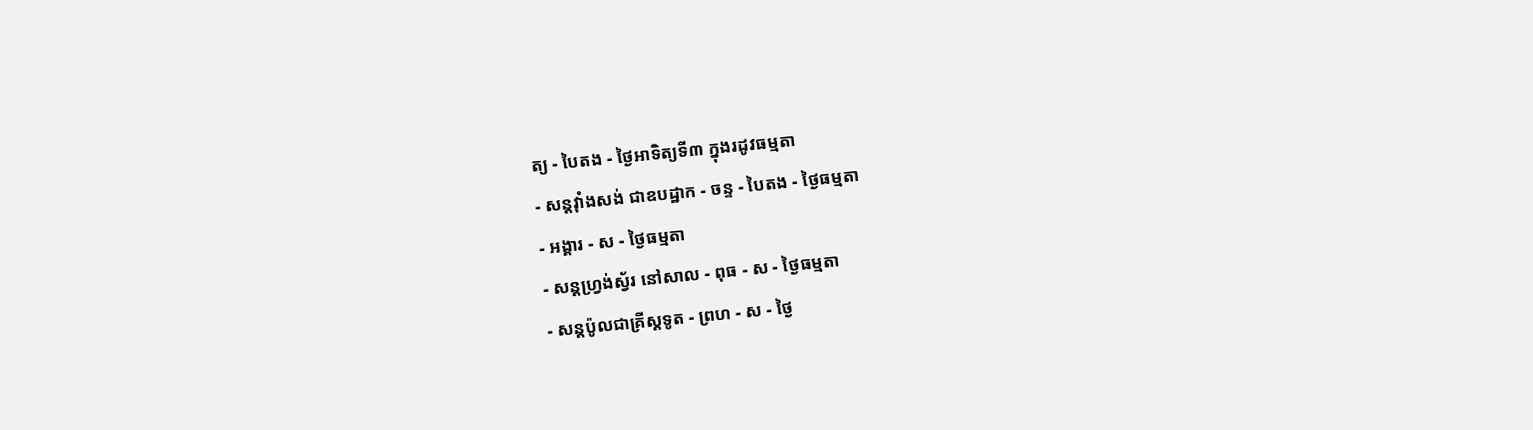ត្យ - បៃតង - ថ្ងៃអាទិត្យទី៣ ក្នុងរដូវធម្មតា
- សន្ដវ៉ាំងសង់ ជាឧបដ្ឋាក - ចន្ទ - បៃតង - ថ្ងៃធម្មតា
- អង្គារ - ស - ថ្ងៃធម្មតា
- សន្ដហ្វ្រង់ស្វ័រ នៅសាល - ពុធ - ស - ថ្ងៃធម្មតា
- សន្ដប៉ូលជាគ្រីស្ដទូត - ព្រហ - ស - ថ្ងៃ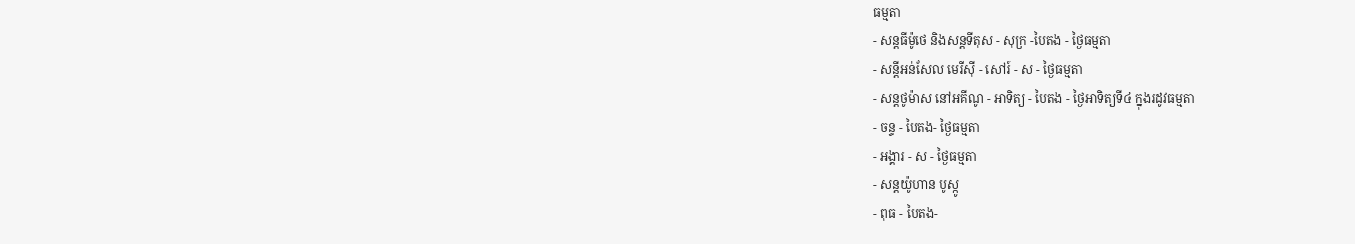ធម្មតា
- សន្ដធីម៉ូថេ និងសន្ដទីតុស - សុក្រ -បៃតង - ថ្ងៃធម្មតា
- សន្ដីអន់សែល មេរីស៊ី - សៅរ៍ - ស - ថ្ងៃធម្មតា
- សន្ដថូម៉ាស នៅអគីណូ - អាទិត្យ - បៃតង - ថ្ងៃអាទិត្យទី៤ ក្នុងរដូវធម្មតា
- ចន្ទ - បៃតង- ថ្ងៃធម្មតា
- អង្គារ - ស - ថ្ងៃធម្មតា
- សន្ដយ៉ូហាន បូស្កូ
- ពុធ - បៃតង-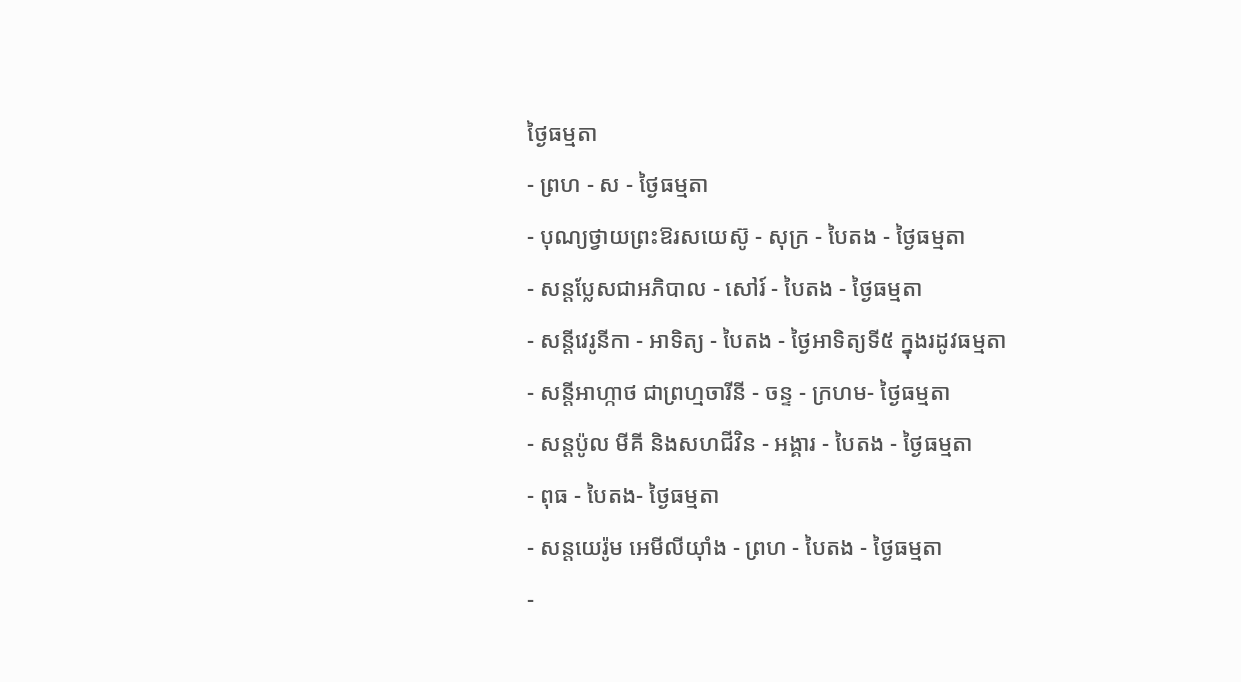ថ្ងៃធម្មតា
- ព្រហ - ស - ថ្ងៃធម្មតា
- បុណ្យថ្វាយព្រះឱរសយេស៊ូ - សុក្រ - បៃតង - ថ្ងៃធម្មតា
- សន្ដប្លែសជាអភិបាល - សៅរ៍ - បៃតង - ថ្ងៃធម្មតា
- សន្ដីវេរូនីកា - អាទិត្យ - បៃតង - ថ្ងៃអាទិត្យទី៥ ក្នុងរដូវធម្មតា
- សន្ដីអាហ្កាថ ជាព្រហ្មចារីនី - ចន្ទ - ក្រហម- ថ្ងៃធម្មតា
- សន្ដប៉ូល មីគី និងសហជីវិន - អង្គារ - បៃតង - ថ្ងៃធម្មតា
- ពុធ - បៃតង- ថ្ងៃធម្មតា
- សន្ដយេរ៉ូម អេមីលីយ៉ាំង - ព្រហ - បៃតង - ថ្ងៃធម្មតា
-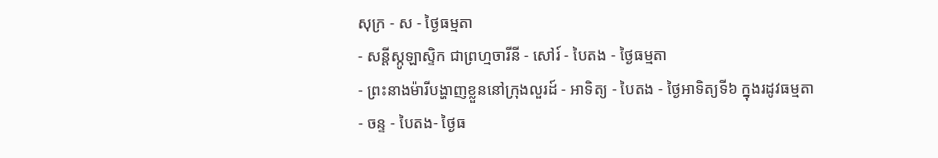សុក្រ - ស - ថ្ងៃធម្មតា
- សន្ដីស្កូឡាស្ទិក ជាព្រហ្មចារីនី - សៅរ៍ - បៃតង - ថ្ងៃធម្មតា
- ព្រះនាងម៉ារីបង្ហាញខ្លួននៅក្រុងលួរដ៍ - អាទិត្យ - បៃតង - ថ្ងៃអាទិត្យទី៦ ក្នុងរដូវធម្មតា
- ចន្ទ - បៃតង- ថ្ងៃធ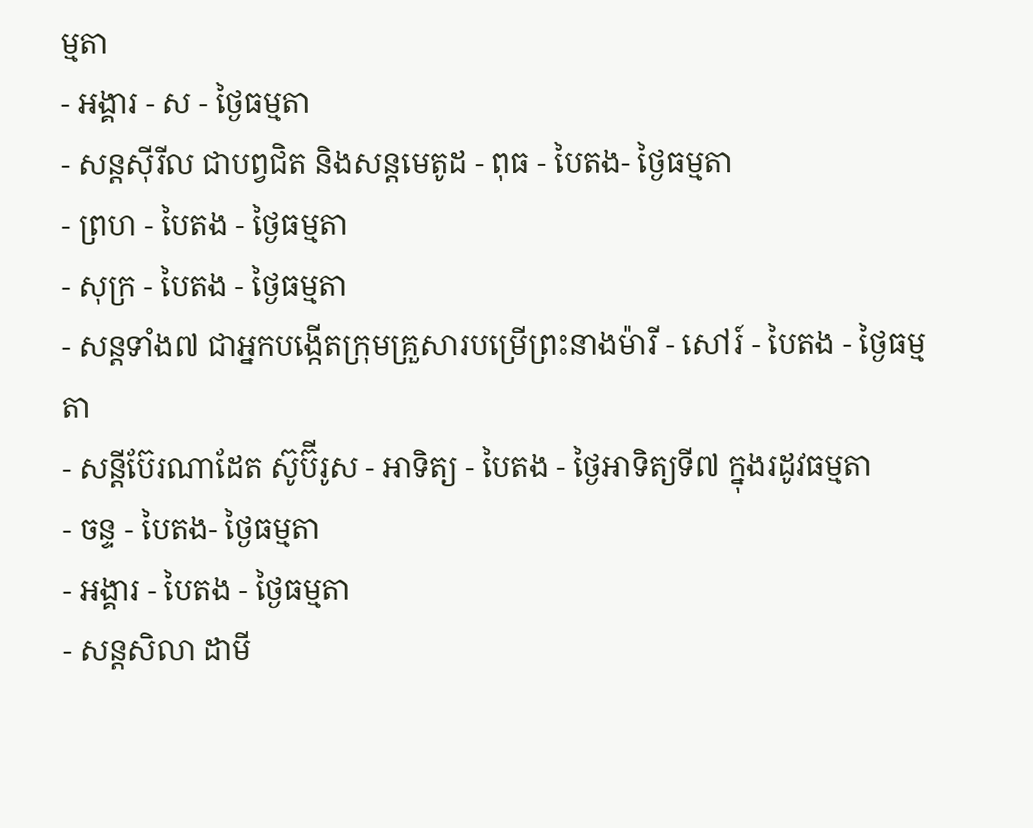ម្មតា
- អង្គារ - ស - ថ្ងៃធម្មតា
- សន្ដស៊ីរីល ជាបព្វជិត និងសន្ដមេតូដ - ពុធ - បៃតង- ថ្ងៃធម្មតា
- ព្រហ - បៃតង - ថ្ងៃធម្មតា
- សុក្រ - បៃតង - ថ្ងៃធម្មតា
- សន្ដទាំង៧ ជាអ្នកបង្កើតក្រុមគ្រួសារបម្រើព្រះនាងម៉ារី - សៅរ៍ - បៃតង - ថ្ងៃធម្មតា
- សន្ដីប៊ែរណាដែត ស៊ូប៊ីរូស - អាទិត្យ - បៃតង - ថ្ងៃអាទិត្យទី៧ ក្នុងរដូវធម្មតា
- ចន្ទ - បៃតង- ថ្ងៃធម្មតា
- អង្គារ - បៃតង - ថ្ងៃធម្មតា
- សន្ដសិលា ដាមី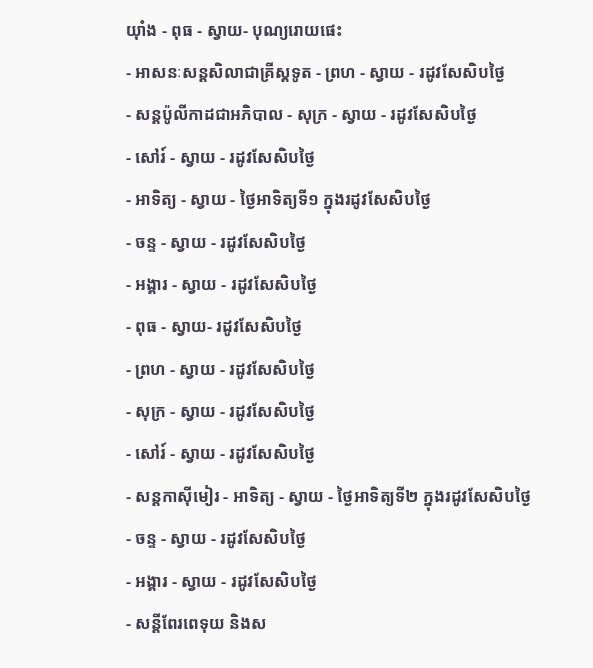យ៉ាំង - ពុធ - ស្វាយ- បុណ្យរោយផេះ
- អាសនៈសន្ដសិលាជាគ្រីស្ដទូត - ព្រហ - ស្វាយ - រដូវសែសិបថ្ងៃ
- សន្ដប៉ូលីកាដជាអភិបាល - សុក្រ - ស្វាយ - រដូវសែសិបថ្ងៃ
- សៅរ៍ - ស្វាយ - រដូវសែសិបថ្ងៃ
- អាទិត្យ - ស្វាយ - ថ្ងៃអាទិត្យទី១ ក្នុងរដូវសែសិបថ្ងៃ
- ចន្ទ - ស្វាយ - រដូវសែសិបថ្ងៃ
- អង្គារ - ស្វាយ - រដូវសែសិបថ្ងៃ
- ពុធ - ស្វាយ- រដូវសែសិបថ្ងៃ
- ព្រហ - ស្វាយ - រដូវសែសិបថ្ងៃ
- សុក្រ - ស្វាយ - រដូវសែសិបថ្ងៃ
- សៅរ៍ - ស្វាយ - រដូវសែសិបថ្ងៃ
- សន្តកាស៊ីមៀរ - អាទិត្យ - ស្វាយ - ថ្ងៃអាទិត្យទី២ ក្នុងរដូវសែសិបថ្ងៃ
- ចន្ទ - ស្វាយ - រដូវសែសិបថ្ងៃ
- អង្គារ - ស្វាយ - រដូវសែសិបថ្ងៃ
- សន្តីពែរពេទុយ និងស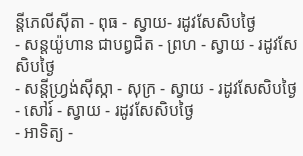ន្តីភេលីស៊ីតា - ពុធ - ស្វាយ- រដូវសែសិបថ្ងៃ
- សន្តយ៉ូហាន ជាបព្វជិត - ព្រហ - ស្វាយ - រដូវសែសិបថ្ងៃ
- សន្តីហ្រ្វង់ស៊ីស្កា - សុក្រ - ស្វាយ - រដូវសែសិបថ្ងៃ
- សៅរ៍ - ស្វាយ - រដូវសែសិបថ្ងៃ
- អាទិត្យ -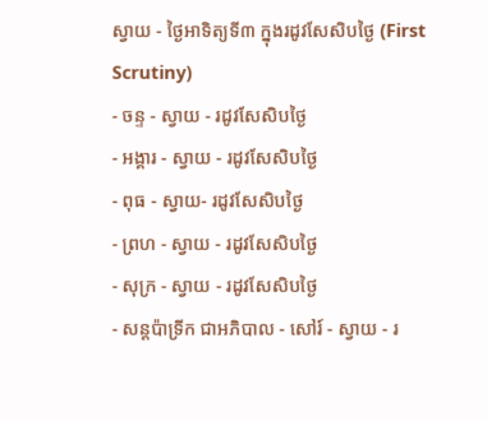ស្វាយ - ថ្ងៃអាទិត្យទី៣ ក្នុងរដូវសែសិបថ្ងៃ (First Scrutiny)
- ចន្ទ - ស្វាយ - រដូវសែសិបថ្ងៃ
- អង្គារ - ស្វាយ - រដូវសែសិបថ្ងៃ
- ពុធ - ស្វាយ- រដូវសែសិបថ្ងៃ
- ព្រហ - ស្វាយ - រដូវសែសិបថ្ងៃ
- សុក្រ - ស្វាយ - រដូវសែសិបថ្ងៃ
- សន្តប៉ាទ្រីក ជាអភិបាល - សៅរ៍ - ស្វាយ - រ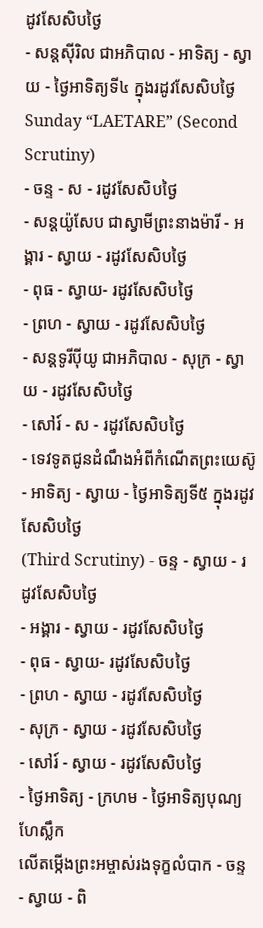ដូវសែសិបថ្ងៃ
- សន្តស៊ីរិល ជាអភិបាល - អាទិត្យ - ស្វាយ - ថ្ងៃអាទិត្យទី៤ ក្នុងរដូវសែសិបថ្ងៃ
Sunday “LAETARE” (Second Scrutiny)
- ចន្ទ - ស - រដូវសែសិបថ្ងៃ
- សន្តយ៉ូសែប ជាស្វាមីព្រះនាងម៉ារី - អង្គារ - ស្វាយ - រដូវសែសិបថ្ងៃ
- ពុធ - ស្វាយ- រដូវសែសិបថ្ងៃ
- ព្រហ - ស្វាយ - រដូវសែសិបថ្ងៃ
- សន្តទូរីប៉ីយូ ជាអភិបាល - សុក្រ - ស្វាយ - រដូវសែសិបថ្ងៃ
- សៅរ៍ - ស - រដូវសែសិបថ្ងៃ
- ទេវទូតជូនដំណឹងអំពីកំណើតព្រះយេស៊ូ - អាទិត្យ - ស្វាយ - ថ្ងៃអាទិត្យទី៥ ក្នុងរដូវសែសិបថ្ងៃ
(Third Scrutiny) - ចន្ទ - ស្វាយ - រដូវសែសិបថ្ងៃ
- អង្គារ - ស្វាយ - រដូវសែសិបថ្ងៃ
- ពុធ - ស្វាយ- រដូវសែសិបថ្ងៃ
- ព្រហ - ស្វាយ - រដូវសែសិបថ្ងៃ
- សុក្រ - ស្វាយ - រដូវសែសិបថ្ងៃ
- សៅរ៍ - ស្វាយ - រដូវសែសិបថ្ងៃ
- ថ្ងៃអាទិត្យ - ក្រហម - ថ្ងៃអាទិត្យបុណ្យហែស្លឹក
លើតម្កើងព្រះអម្ចាស់រងទុក្ខលំបាក - ចន្ទ - ស្វាយ - ពិ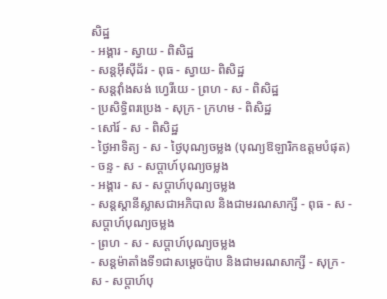សិដ្ឋ
- អង្គារ - ស្វាយ - ពិសិដ្ឋ
- សន្តអ៊ីស៊ីដ័រ - ពុធ - ស្វាយ- ពិសិដ្ឋ
- សន្តវ៉ាំងសង់ ហ្វេរីយេ - ព្រហ - ស - ពិសិដ្ឋ
- ប្រសិទ្ធិពរប្រេង - សុក្រ - ក្រហម - ពិសិដ្ឋ
- សៅរ៍ - ស - ពិសិដ្ឋ
- ថ្ងៃអាទិត្យ - ស - ថ្ងៃបុណ្យចម្លង (បុណ្យឱឡារិកឧត្ដមបំផុត)
- ចន្ទ - ស - សប្ដាហ៍បុណ្យចម្លង
- អង្គារ - ស - សប្ដាហ៍បុណ្យចម្លង
- សន្តស្តានីស្លាសជាអភិបាល និងជាមរណសាក្សី - ពុធ - ស - សប្ដាហ៍បុណ្យចម្លង
- ព្រហ - ស - សប្ដាហ៍បុណ្យចម្លង
- សន្តម៉ាតាំងទី១ជាសម្ដេចប៉ាប និងជាមរណសាក្សី - សុក្រ - ស - សប្ដាហ៍បុ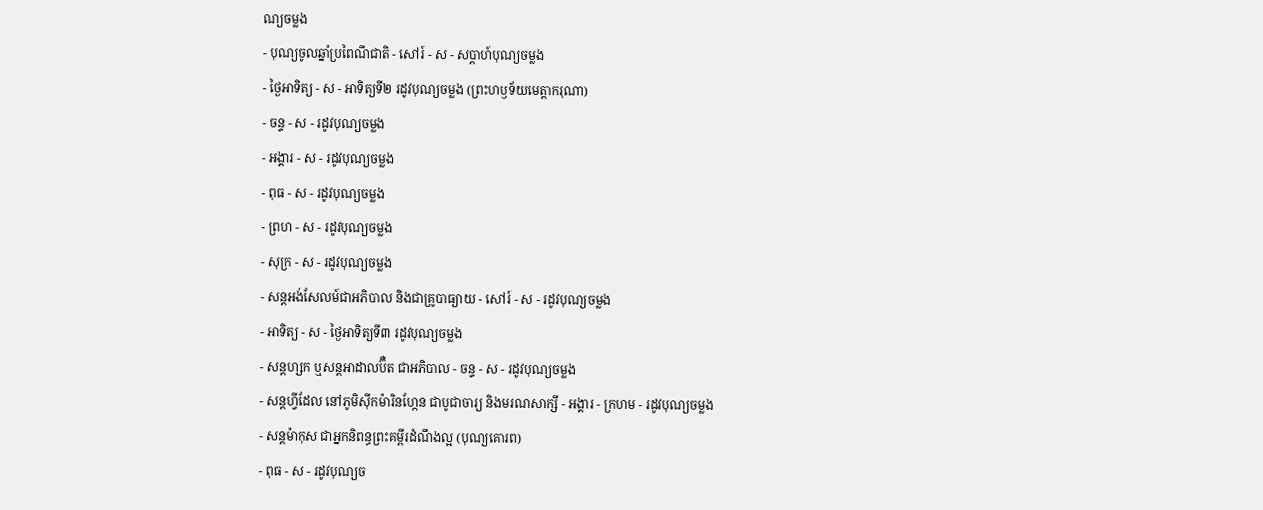ណ្យចម្លង
- បុណ្យចូលឆ្នាំប្រពៃណីជាតិ - សៅរ៍ - ស - សប្ដាហ៍បុណ្យចម្លង
- ថ្ងៃអាទិត្យ - ស - អាទិត្យទី២ រដូវបុណ្យចម្លង (ព្រះហឫទ័យមេត្ដាករុណា)
- ចន្ទ - ស - រដូវបុណ្យចម្លង
- អង្គារ - ស - រដូវបុណ្យចម្លង
- ពុធ - ស - រដូវបុណ្យចម្លង
- ព្រហ - ស - រដូវបុណ្យចម្លង
- សុក្រ - ស - រដូវបុណ្យចម្លង
- សន្តអង់សែលម៍ជាអភិបាល និងជាគ្រូបាធ្យាយ - សៅរ៍ - ស - រដូវបុណ្យចម្លង
- អាទិត្យ - ស - ថ្ងៃអាទិត្យទី៣ រដូវបុណ្យចម្លង
- សន្តហ្សក ឬសន្តអាដាលប៊ឺត ជាអភិបាល - ចន្ទ - ស - រដូវបុណ្យចម្លង
- សន្តហ្វីដែល នៅភូមិស៊ីកម៉ារិនហ្កែន ជាបូជាចារ្យ និងមរណសាក្សី - អង្គារ - ក្រហម - រដូវបុណ្យចម្លង
- សន្តម៉ាកុស ជាអ្នកនិពន្ធព្រះគម្ពីរដំណឹងល្អ (បុណ្យគោរព)
- ពុធ - ស - រដូវបុណ្យច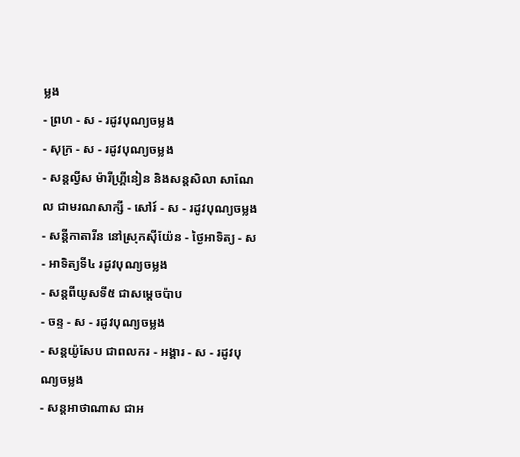ម្លង
- ព្រហ - ស - រដូវបុណ្យចម្លង
- សុក្រ - ស - រដូវបុណ្យចម្លង
- សន្តល្វីស ម៉ារីហ្រ្គីនៀន និងសន្តសិលា សាណែល ជាមរណសាក្សី - សៅរ៍ - ស - រដូវបុណ្យចម្លង
- សន្តីកាតារីន នៅស្រុកស៊ីយ៉ែន - ថ្ងៃអាទិត្យ - ស - អាទិត្យទី៤ រដូវបុណ្យចម្លង
- សន្តពីយូសទី៥ ជាសម្តេចប៉ាប
- ចន្ទ - ស - រដូវបុណ្យចម្លង
- សន្ដយ៉ូសែប ជាពលករ - អង្គារ - ស - រដូវបុណ្យចម្លង
- សន្ដអាថាណាស ជាអ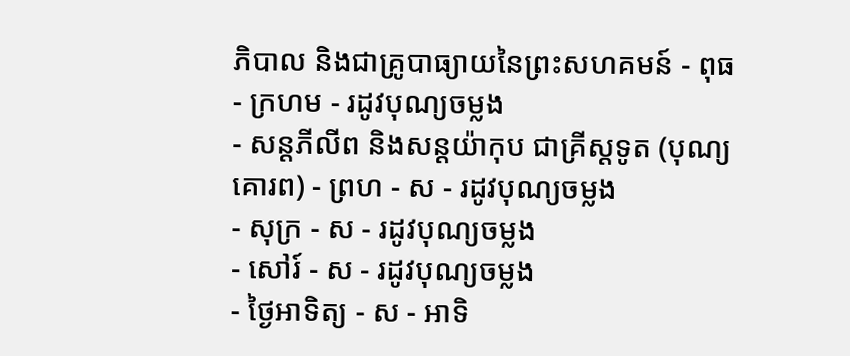ភិបាល និងជាគ្រូបាធ្យាយនៃព្រះសហគមន៍ - ពុធ - ក្រហម - រដូវបុណ្យចម្លង
- សន្ដភីលីព និងសន្ដយ៉ាកុប ជាគ្រីស្ដទូត (បុណ្យគោរព) - ព្រហ - ស - រដូវបុណ្យចម្លង
- សុក្រ - ស - រដូវបុណ្យចម្លង
- សៅរ៍ - ស - រដូវបុណ្យចម្លង
- ថ្ងៃអាទិត្យ - ស - អាទិ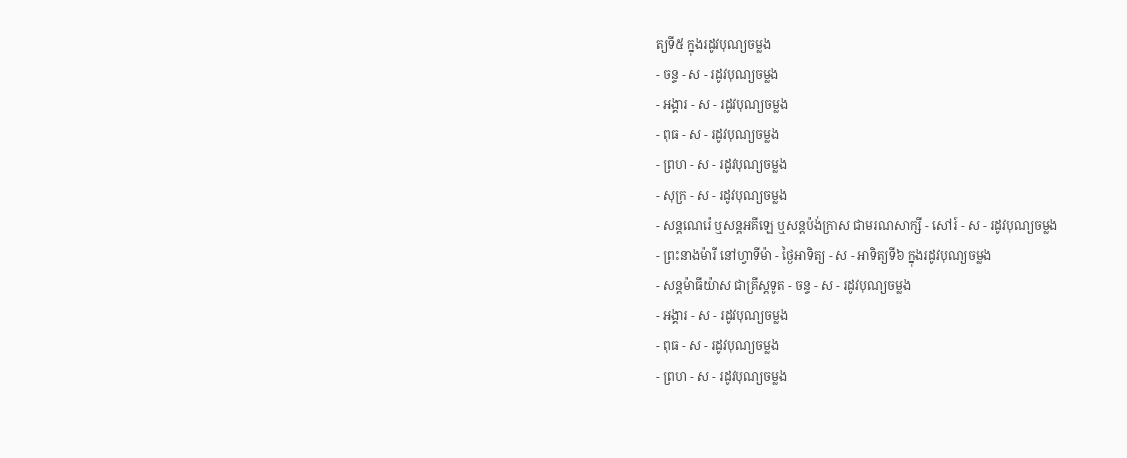ត្យទី៥ ក្នុងរដូវបុណ្យចម្លង
- ចន្ទ - ស - រដូវបុណ្យចម្លង
- អង្គារ - ស - រដូវបុណ្យចម្លង
- ពុធ - ស - រដូវបុណ្យចម្លង
- ព្រហ - ស - រដូវបុណ្យចម្លង
- សុក្រ - ស - រដូវបុណ្យចម្លង
- សន្ដណេរ៉េ ឬសន្ដអគីឡេ ឬសន្ដប៉ង់ក្រាស ជាមរណសាក្សី - សៅរ៍ - ស - រដូវបុណ្យចម្លង
- ព្រះនាងម៉ារី នៅហ្វាទីម៉ា - ថ្ងៃអាទិត្យ - ស - អាទិត្យទី៦ ក្នុងរដូវបុណ្យចម្លង
- សន្ដម៉ាធីយ៉ាស ជាគ្រីស្ដទូត - ចន្ទ - ស - រដូវបុណ្យចម្លង
- អង្គារ - ស - រដូវបុណ្យចម្លង
- ពុធ - ស - រដូវបុណ្យចម្លង
- ព្រហ - ស - រដូវបុណ្យចម្លង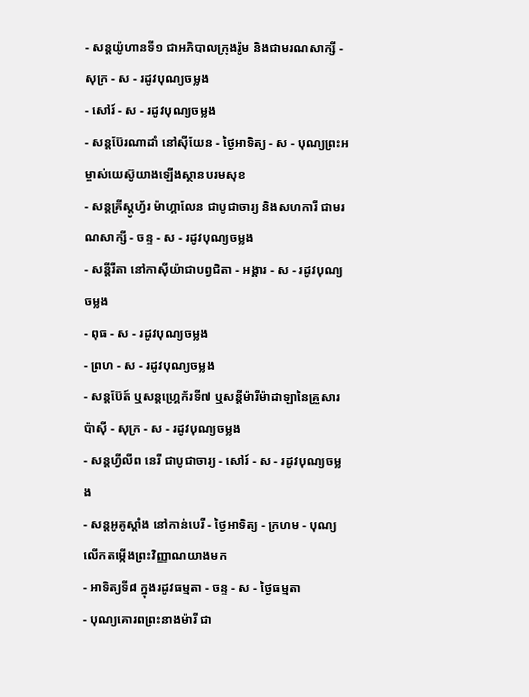- សន្ដយ៉ូហានទី១ ជាអភិបាលក្រុងរ៉ូម និងជាមរណសាក្សី - សុក្រ - ស - រដូវបុណ្យចម្លង
- សៅរ៍ - ស - រដូវបុណ្យចម្លង
- សន្ដប៊ែរណាដាំ នៅស៊ីយែន - ថ្ងៃអាទិត្យ - ស - បុណ្យព្រះអម្ចាស់យេស៊ូយាងឡើងស្ថានបរមសុខ
- សន្ដគ្រីស្ដូហ្វ័រ ម៉ាហ្គាលែន ជាបូជាចារ្យ និងសហការី ជាមរណសាក្សី - ចន្ទ - ស - រដូវបុណ្យចម្លង
- សន្ដីរីតា នៅកាស៊ីយ៉ាជាបព្វជិតា - អង្គារ - ស - រដូវបុណ្យចម្លង
- ពុធ - ស - រដូវបុណ្យចម្លង
- ព្រហ - ស - រដូវបុណ្យចម្លង
- សន្ដប៊ែត៍ ឬសន្ដហ្រ្គេក័រទី៧ ឬសន្ដីម៉ារីម៉ាដាឡានៃគ្រួសារប៉ាស៊ី - សុក្រ - ស - រដូវបុណ្យចម្លង
- សន្ដហ្វីលីព នេរី ជាបូជាចារ្យ - សៅរ៍ - ស - រដូវបុណ្យចម្លង
- សន្ដអូគូស្ដាំង នៅកាន់បេរី - ថ្ងៃអាទិត្យ - ក្រហម - បុណ្យលើកតម្កើងព្រះវិញ្ញាណយាងមក
- អាទិត្យទី៨ ក្នុងរដូវធម្មតា - ចន្ទ - ស - ថ្ងៃធម្មតា
- បុណ្យគោរពព្រះនាងម៉ារី ជា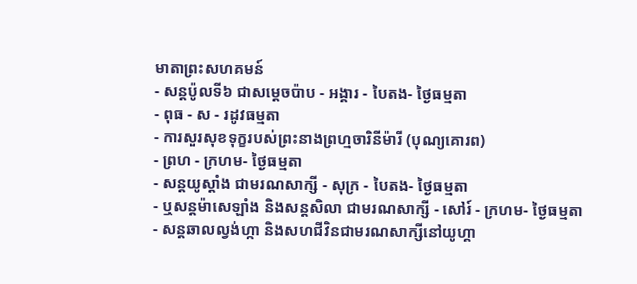មាតាព្រះសហគមន៍
- សន្ដប៉ូលទី៦ ជាសម្ដេចប៉ាប - អង្គារ - បៃតង- ថ្ងៃធម្មតា
- ពុធ - ស - រដូវធម្មតា
- ការសួរសុខទុក្ខរបស់ព្រះនាងព្រហ្មចារិនីម៉ារី (បុណ្យគោរព)
- ព្រហ - ក្រហម- ថ្ងៃធម្មតា
- សន្តយូស្តាំង ជាមរណសាក្សី - សុក្រ - បៃតង- ថ្ងៃធម្មតា
- ឬសន្តម៉ាសេឡាំង និងសន្តសិលា ជាមរណសាក្សី - សៅរ៍ - ក្រហម- ថ្ងៃធម្មតា
- សន្តឆាលល្វង់ហ្កា និងសហជីវិនជាមរណសាក្សីនៅយូហ្គា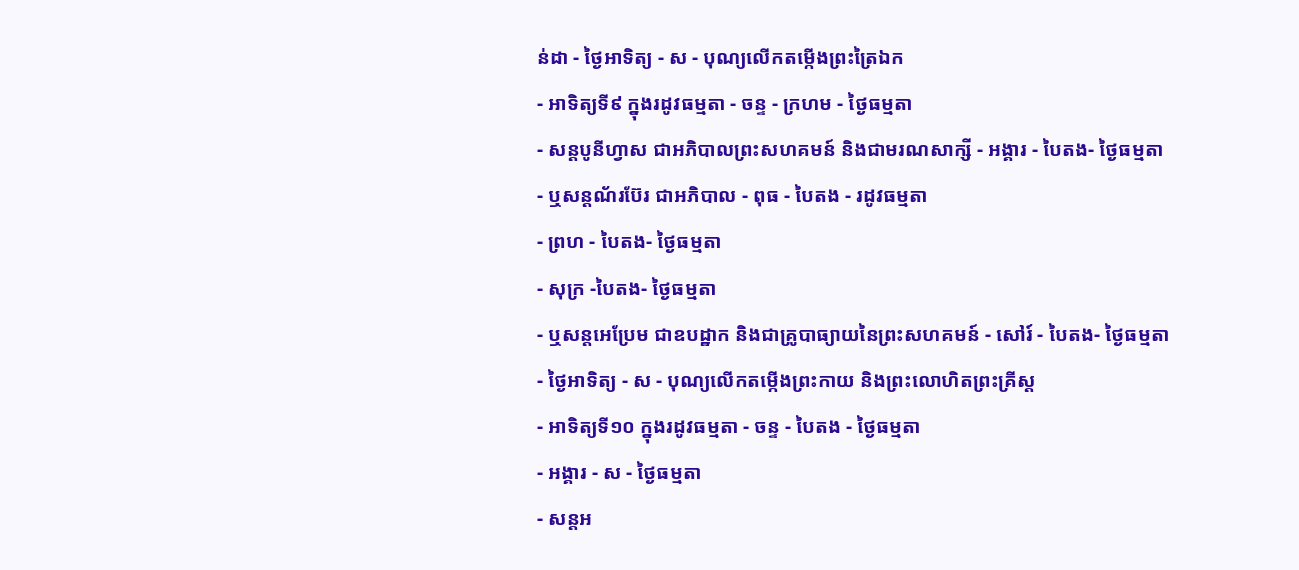ន់ដា - ថ្ងៃអាទិត្យ - ស - បុណ្យលើកតម្កើងព្រះត្រៃឯក
- អាទិត្យទី៩ ក្នុងរដូវធម្មតា - ចន្ទ - ក្រហម - ថ្ងៃធម្មតា
- សន្តបូនីហ្វាស ជាអភិបាលព្រះសហគមន៍ និងជាមរណសាក្សី - អង្គារ - បៃតង- ថ្ងៃធម្មតា
- ឬសន្តណ័រប៊ែរ ជាអភិបាល - ពុធ - បៃតង - រដូវធម្មតា
- ព្រហ - បៃតង- ថ្ងៃធម្មតា
- សុក្រ -បៃតង- ថ្ងៃធម្មតា
- ឬសន្តអេប្រែម ជាឧបដ្ឋាក និងជាគ្រូបាធ្យាយនៃព្រះសហគមន៍ - សៅរ៍ - បៃតង- ថ្ងៃធម្មតា
- ថ្ងៃអាទិត្យ - ស - បុណ្យលើកតម្កើងព្រះកាយ និងព្រះលោហិតព្រះគ្រីស្ដ
- អាទិត្យទី១០ ក្នុងរដូវធម្មតា - ចន្ទ - បៃតង - ថ្ងៃធម្មតា
- អង្គារ - ស - ថ្ងៃធម្មតា
- សន្តអ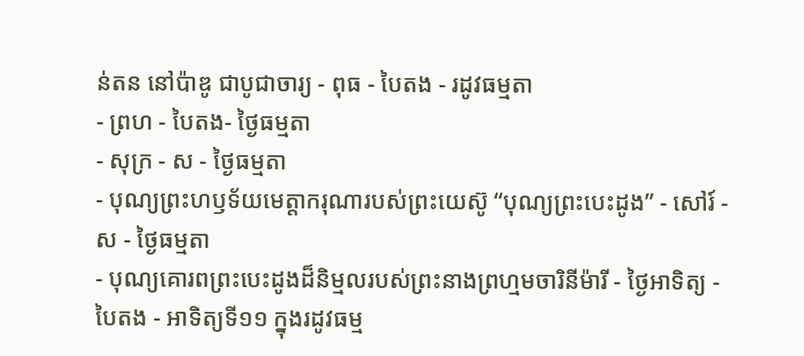ន់តន នៅប៉ាឌូ ជាបូជាចារ្យ - ពុធ - បៃតង - រដូវធម្មតា
- ព្រហ - បៃតង- ថ្ងៃធម្មតា
- សុក្រ - ស - ថ្ងៃធម្មតា
- បុណ្យព្រះហឫទ័យមេត្តាករុណារបស់ព្រះយេស៊ូ “បុណ្យព្រះបេះដូង” - សៅរ៍ - ស - ថ្ងៃធម្មតា
- បុណ្យគោរពព្រះបេះដូងដ៏និម្មលរបស់ព្រះនាងព្រហ្មមចារិនីម៉ារី - ថ្ងៃអាទិត្យ - បៃតង - អាទិត្យទី១១ ក្នុងរដូវធម្ម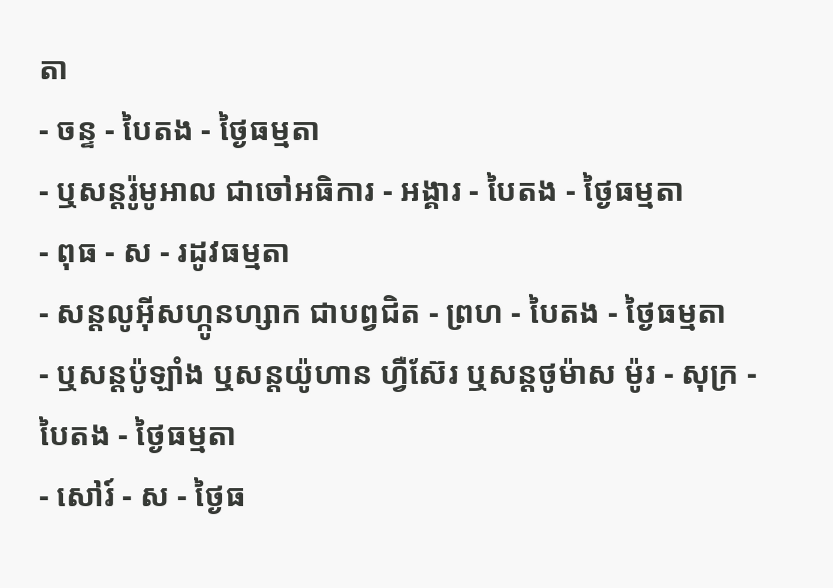តា
- ចន្ទ - បៃតង - ថ្ងៃធម្មតា
- ឬសន្តរ៉ូមូអាល ជាចៅអធិការ - អង្គារ - បៃតង - ថ្ងៃធម្មតា
- ពុធ - ស - រដូវធម្មតា
- សន្តលូអ៊ីសហ្កូនហ្សាក ជាបព្វជិត - ព្រហ - បៃតង - ថ្ងៃធម្មតា
- ឬសន្តប៉ូឡាំង ឬសន្តយ៉ូហាន ហ្វឺស៊ែរ ឬសន្តថូម៉ាស ម៉ូរ - សុក្រ - បៃតង - ថ្ងៃធម្មតា
- សៅរ៍ - ស - ថ្ងៃធ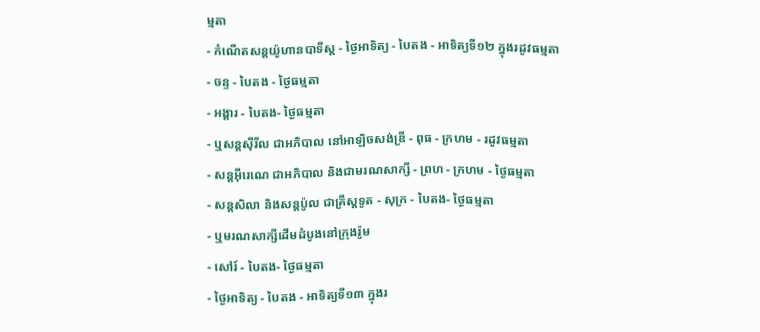ម្មតា
- កំណើតសន្តយ៉ូហានបាទីស្ត - ថ្ងៃអាទិត្យ - បៃតង - អាទិត្យទី១២ ក្នុងរដូវធម្មតា
- ចន្ទ - បៃតង - ថ្ងៃធម្មតា
- អង្គារ - បៃតង- ថ្ងៃធម្មតា
- ឬសន្តស៊ីរីល ជាអភិបាល នៅអាឡិចសង់ឌ្រី - ពុធ - ក្រហម - រដូវធម្មតា
- សន្តអ៊ីរេណេ ជាអភិបាល និងជាមរណសាក្សី - ព្រហ - ក្រហម - ថ្ងៃធម្មតា
- សន្តសិលា និងសន្តប៉ូល ជាគ្រីស្តទូត - សុក្រ - បៃតង- ថ្ងៃធម្មតា
- ឬមរណសាក្សីដើមដំបូងនៅក្រុងរ៉ូម
- សៅរ៍ - បៃតង- ថ្ងៃធម្មតា
- ថ្ងៃអាទិត្យ - បៃតង - អាទិត្យទី១៣ ក្នុងរ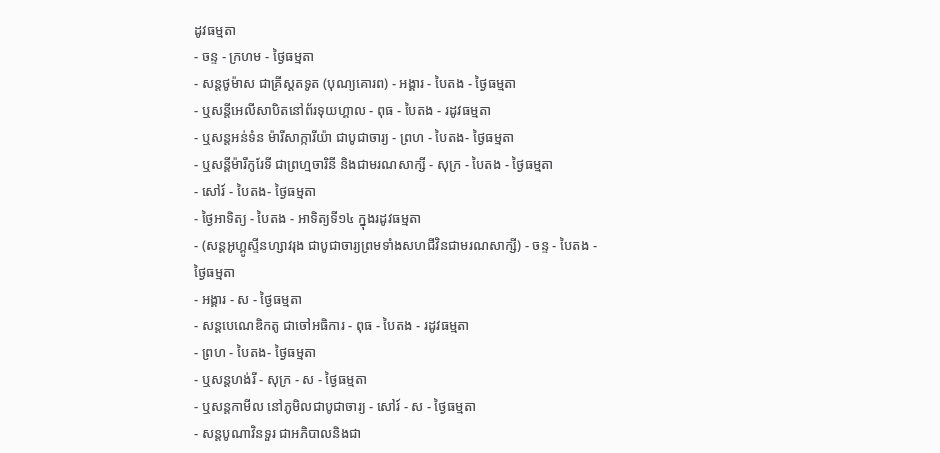ដូវធម្មតា
- ចន្ទ - ក្រហម - ថ្ងៃធម្មតា
- សន្តថូម៉ាស ជាគ្រីស្តតទូត (បុណ្យគោរព) - អង្គារ - បៃតង - ថ្ងៃធម្មតា
- ឬសន្តីអេលីសាបិតនៅព័រទុយហ្គាល - ពុធ - បៃតង - រដូវធម្មតា
- ឬសន្តអន់ទំន ម៉ារីសាក្ការីយ៉ា ជាបូជាចារ្យ - ព្រហ - បៃតង- ថ្ងៃធម្មតា
- ឬសន្តីម៉ារីកូរែទី ជាព្រហ្មចារិនី និងជាមរណសាក្សី - សុក្រ - បៃតង - ថ្ងៃធម្មតា
- សៅរ៍ - បៃតង- ថ្ងៃធម្មតា
- ថ្ងៃអាទិត្យ - បៃតង - អាទិត្យទី១៤ ក្នុងរដូវធម្មតា
- (សន្តអូហ្គូស្ទីនហ្សាវរុង ជាបូជាចារ្យព្រមទាំងសហជីវិនជាមរណសាក្សី) - ចន្ទ - បៃតង - ថ្ងៃធម្មតា
- អង្គារ - ស - ថ្ងៃធម្មតា
- សន្តបេណេឌិកតូ ជាចៅអធិការ - ពុធ - បៃតង - រដូវធម្មតា
- ព្រហ - បៃតង- ថ្ងៃធម្មតា
- ឬសន្តហង់រី - សុក្រ - ស - ថ្ងៃធម្មតា
- ឬសន្តកាមីល នៅភូមិលជាបូជាចារ្យ - សៅរ៍ - ស - ថ្ងៃធម្មតា
- សន្តបូណាវិនទួរ ជាអភិបាលនិងជា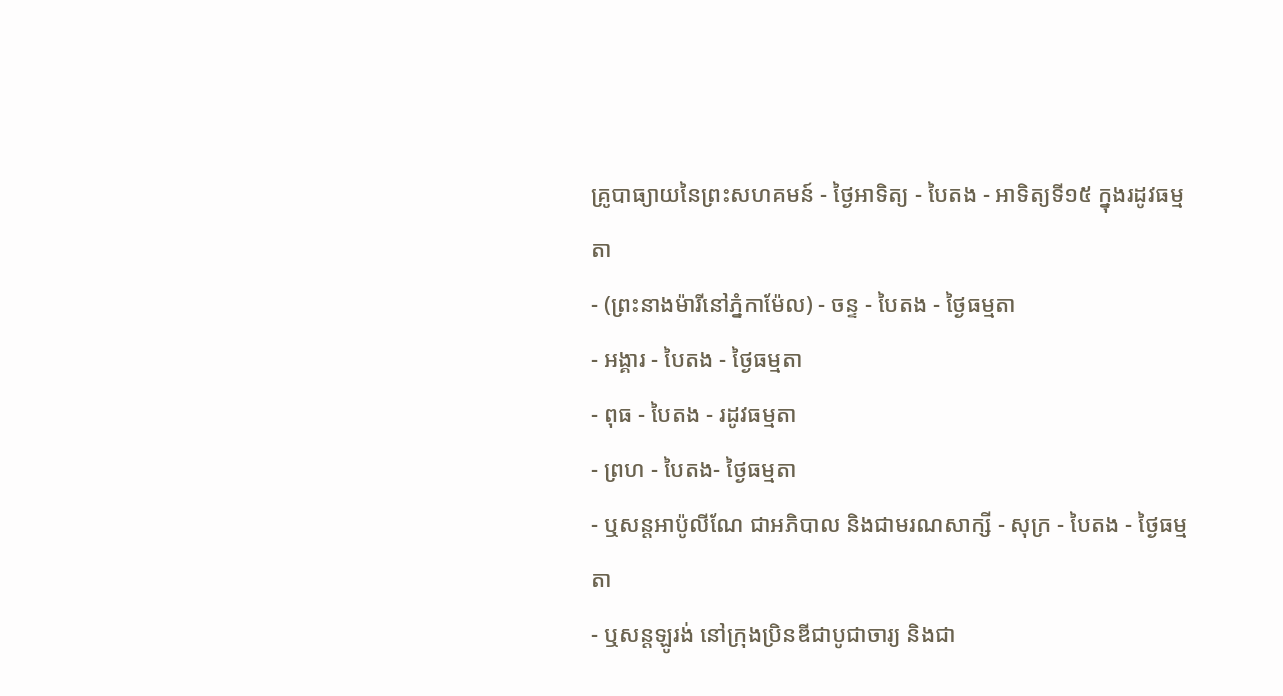គ្រូបាធ្យាយនៃព្រះសហគមន៍ - ថ្ងៃអាទិត្យ - បៃតង - អាទិត្យទី១៥ ក្នុងរដូវធម្មតា
- (ព្រះនាងម៉ារីនៅភ្នំកាម៉ែល) - ចន្ទ - បៃតង - ថ្ងៃធម្មតា
- អង្គារ - បៃតង - ថ្ងៃធម្មតា
- ពុធ - បៃតង - រដូវធម្មតា
- ព្រហ - បៃតង- ថ្ងៃធម្មតា
- ឬសន្តអាប៉ូលីណែ ជាអភិបាល និងជាមរណសាក្សី - សុក្រ - បៃតង - ថ្ងៃធម្មតា
- ឬសន្តឡូរង់ នៅក្រុងប្រិនឌីជាបូជាចារ្យ និងជា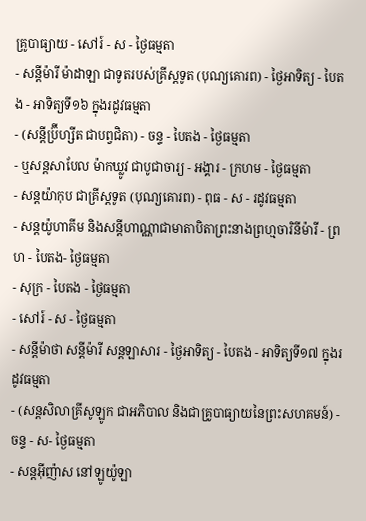គ្រូបាធ្យាយ - សៅរ៍ - ស - ថ្ងៃធម្មតា
- សន្តីម៉ារី ម៉ាដាឡា ជាទូតរបស់គ្រីស្តទូត (បុណ្យគោរព) - ថ្ងៃអាទិត្យ - បៃតង - អាទិត្យទី១៦ ក្នុងរដូវធម្មតា
- (សន្តីប៊្រីហ្សីត ជាបព្វជិតា) - ចន្ទ - បៃតង - ថ្ងៃធម្មតា
- ឬសន្តសាបែល ម៉ាកឃ្លូវ ជាបូជាចារ្យ - អង្គារ - ក្រហម - ថ្ងៃធម្មតា
- សន្តយ៉ាកុប ជាគ្រីស្តទូត (បុណ្យគោរព) - ពុធ - ស - រដូវធម្មតា
- សន្តយ៉ូហាគីម និងសន្តីហាណ្ណាជាមាតាបិតាព្រះនាងព្រហ្មចារិនីម៉ារី - ព្រហ - បៃតង- ថ្ងៃធម្មតា
- សុក្រ - បៃតង - ថ្ងៃធម្មតា
- សៅរ៍ - ស - ថ្ងៃធម្មតា
- សន្តីម៉ាថា សន្តីម៉ារី សន្តឡាសារ - ថ្ងៃអាទិត្យ - បៃតង - អាទិត្យទី១៧ ក្នុងរដូវធម្មតា
- (សន្តសិលាគ្រីសូឡូក ជាអភិបាល និងជាគ្រូបាធ្យាយនៃព្រះសហគមន៍) - ចន្ទ - ស- ថ្ងៃធម្មតា
- សន្តអ៊ីញ៉ាស នៅឡូយ៉ូឡា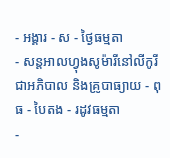- អង្គារ - ស - ថ្ងៃធម្មតា
- សន្តអាលហ្វុងសូម៉ារីនៅលីកូរី ជាអភិបាល និងគ្រូបាធ្យាយ - ពុធ - បៃតង - រដូវធម្មតា
-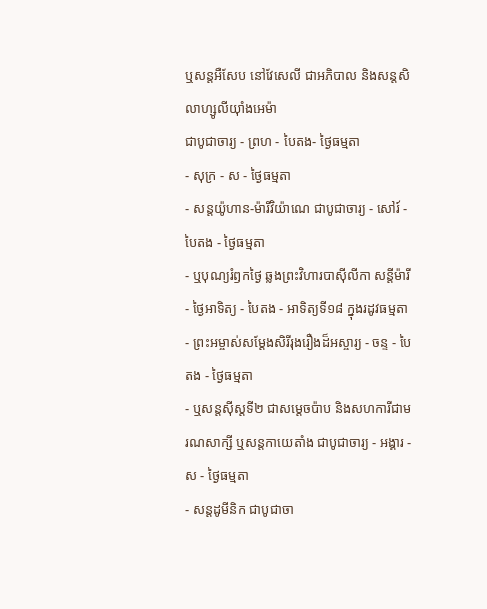ឬសន្តអឺសែប នៅវែសេលី ជាអភិបាល និងសន្តសិលាហ្សូលីយ៉ាំងអេម៉ា
ជាបូជាចារ្យ - ព្រហ - បៃតង- ថ្ងៃធម្មតា
- សុក្រ - ស - ថ្ងៃធម្មតា
- សន្តយ៉ូហាន-ម៉ារីវិយ៉ាណេ ជាបូជាចារ្យ - សៅរ៍ - បៃតង - ថ្ងៃធម្មតា
- ឬបុណ្យរំឭកថ្ងៃ ឆ្លងព្រះវិហារបាស៊ីលីកា សន្តីម៉ារី - ថ្ងៃអាទិត្យ - បៃតង - អាទិត្យទី១៨ ក្នុងរដូវធម្មតា
- ព្រះអម្ចាស់សម្តែងសិរីរុងរឿងដ៏អស្ចារ្យ - ចន្ទ - បៃតង - ថ្ងៃធម្មតា
- ឬសន្តស៊ីស្តទី២ ជាសម្តេចប៉ាប និងសហការីជាមរណសាក្សី ឬសន្តកាយេតាំង ជាបូជាចារ្យ - អង្គារ - ស - ថ្ងៃធម្មតា
- សន្តដូមីនិក ជាបូជាចា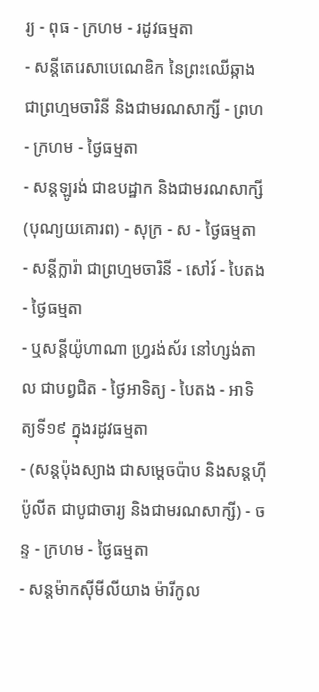រ្យ - ពុធ - ក្រហម - រដូវធម្មតា
- សន្តីតេរេសាបេណេឌិក នៃព្រះឈើឆ្កាង ជាព្រហ្មមចារិនី និងជាមរណសាក្សី - ព្រហ - ក្រហម - ថ្ងៃធម្មតា
- សន្តឡូរង់ ជាឧបដ្ឋាក និងជាមរណសាក្សី (បុណ្យយគោរព) - សុក្រ - ស - ថ្ងៃធម្មតា
- សន្តីក្លារ៉ា ជាព្រហ្មមចារិនី - សៅរ៍ - បៃតង - ថ្ងៃធម្មតា
- ឬសន្ដីយ៉ូហាណា ហ្វ្ររង់ស័រ នៅហ្សង់តាល ជាបព្វជិត - ថ្ងៃអាទិត្យ - បៃតង - អាទិត្យទី១៩ ក្នុងរដូវធម្មតា
- (សន្តប៉ុងស្យាង ជាសម្តេចប៉ាប និងសន្ដហ៊ីប៉ូលីត ជាបូជាចារ្យ និងជាមរណសាក្សី) - ចន្ទ - ក្រហម - ថ្ងៃធម្មតា
- សន្តម៉ាកស៊ីមីលីយាង ម៉ារីកូល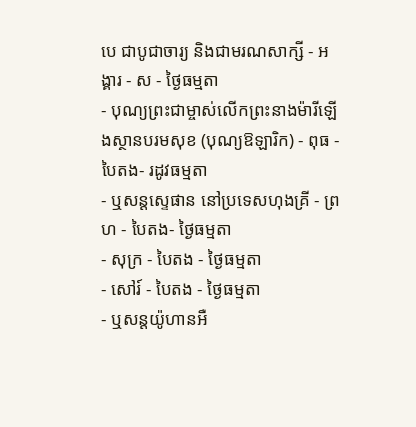បេ ជាបូជាចារ្យ និងជាមរណសាក្សី - អង្គារ - ស - ថ្ងៃធម្មតា
- បុណ្យព្រះជាម្ចាស់លើកព្រះនាងម៉ារីឡើងស្ថានបរមសុខ (បុណ្យឱឡារិក) - ពុធ - បៃតង- រដូវធម្មតា
- ឬសន្ដស្ទេផាន នៅប្រទេសហុងគ្រី - ព្រហ - បៃតង- ថ្ងៃធម្មតា
- សុក្រ - បៃតង - ថ្ងៃធម្មតា
- សៅរ៍ - បៃតង - ថ្ងៃធម្មតា
- ឬសន្តយ៉ូហានអឺ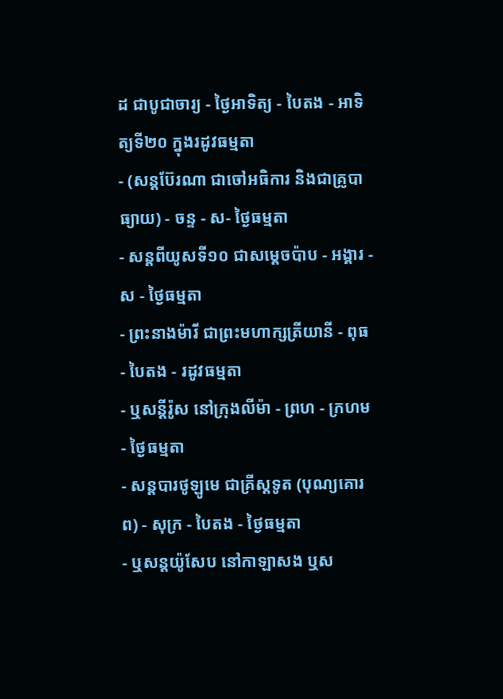ដ ជាបូជាចារ្យ - ថ្ងៃអាទិត្យ - បៃតង - អាទិត្យទី២០ ក្នុងរដូវធម្មតា
- (សន្តប៊ែរណា ជាចៅអធិការ និងជាគ្រូបាធ្យាយ) - ចន្ទ - ស- ថ្ងៃធម្មតា
- សន្តពីយូសទី១០ ជាសម្តេចប៉ាប - អង្គារ - ស - ថ្ងៃធម្មតា
- ព្រះនាងម៉ារី ជាព្រះមហាក្សត្រីយានី - ពុធ - បៃតង - រដូវធម្មតា
- ឬសន្តីរ៉ូស នៅក្រុងលីម៉ា - ព្រហ - ក្រហម - ថ្ងៃធម្មតា
- សន្តបារថូឡូមេ ជាគ្រីស្តទូត (បុណ្យគោរព) - សុក្រ - បៃតង - ថ្ងៃធម្មតា
- ឬសន្តយ៉ូសែប នៅកាឡាសង ឬស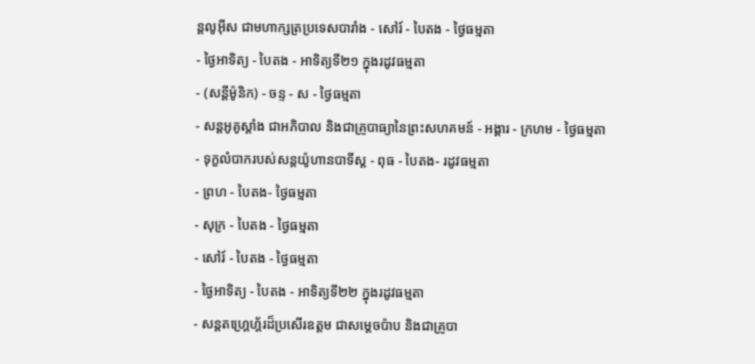ន្តលូអ៊ីស ជាមហាក្សត្រប្រទេសបារាំង - សៅរ៍ - បៃតង - ថ្ងៃធម្មតា
- ថ្ងៃអាទិត្យ - បៃតង - អាទិត្យទី២១ ក្នុងរដូវធម្មតា
- (សន្តីម៉ូនិក) - ចន្ទ - ស - ថ្ងៃធម្មតា
- សន្តអូគូស្តាំង ជាអភិបាល និងជាគ្រូបាធ្យានៃព្រះសហគមន៍ - អង្គារ - ក្រហម - ថ្ងៃធម្មតា
- ទុក្ខលំបាករបស់សន្តយ៉ូហានបាទីស្ត - ពុធ - បៃតង- រដូវធម្មតា
- ព្រហ - បៃតង- ថ្ងៃធម្មតា
- សុក្រ - បៃតង - ថ្ងៃធម្មតា
- សៅរ៍ - បៃតង - ថ្ងៃធម្មតា
- ថ្ងៃអាទិត្យ - បៃតង - អាទិត្យទី២២ ក្នុងរដូវធម្មតា
- សន្តតហ្រ្គេហ្គ័រដ៏ប្រសើរឧត្តម ជាសម្តេចប៉ាប និងជាគ្រូបា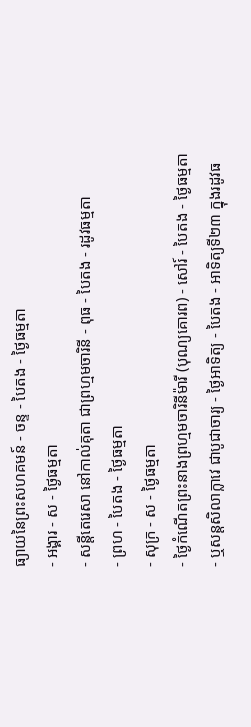ធ្យាយនៃព្រះសហគមន៍ - ចន្ទ - បៃតង - ថ្ងៃធម្មតា
- អង្គារ - ស - ថ្ងៃធម្មតា
- សន្តីតេរេសា នៅកាល់គុតា ជាព្រហ្មមចារិនី - ពុធ - បៃតង - រដូវធម្មតា
- ព្រហ - បៃតង - ថ្ងៃធម្មតា
- សុក្រ - ស - ថ្ងៃធម្មតា
- ថ្ងៃកំណើតព្រះនាងព្រហ្មមចារិនីម៉ារី (បុណ្យគោរព) - សៅរ៍ - បៃតង - ថ្ងៃធម្មតា
- ឬសន្ដសិលាក្លាវេ ជាបូជាចារ្យ - ថ្ងៃអាទិត្យ - បៃតង - អាទិត្យទី២៣ ក្នុងរដូវធ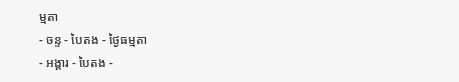ម្មតា
- ចន្ទ - បៃតង - ថ្ងៃធម្មតា
- អង្គារ - បៃតង -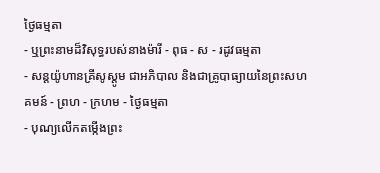ថ្ងៃធម្មតា
- ឬព្រះនាមដ៏វិសុទ្ធរបស់នាងម៉ារី - ពុធ - ស - រដូវធម្មតា
- សន្តយ៉ូហានគ្រីសូស្តូម ជាអភិបាល និងជាគ្រូបាធ្យាយនៃព្រះសហគមន៍ - ព្រហ - ក្រហម - ថ្ងៃធម្មតា
- បុណ្យលើកតម្កើងព្រះ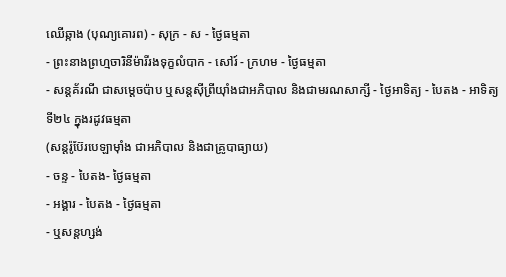ឈើឆ្កាង (បុណ្យគោរព) - សុក្រ - ស - ថ្ងៃធម្មតា
- ព្រះនាងព្រហ្មចារិនីម៉ារីរងទុក្ខលំបាក - សៅរ៍ - ក្រហម - ថ្ងៃធម្មតា
- សន្តគ័រណី ជាសម្តេចប៉ាប ឬសន្តស៊ីព្រីយ៉ាំងជាអភិបាល និងជាមរណសាក្សី - ថ្ងៃអាទិត្យ - បៃតង - អាទិត្យទី២៤ ក្នុងរដូវធម្មតា
(សន្តរ៉ូប៊ែរបេឡាម៉ាំង ជាអភិបាល និងជាគ្រូបាធ្យាយ)
- ចន្ទ - បៃតង- ថ្ងៃធម្មតា
- អង្គារ - បៃតង - ថ្ងៃធម្មតា
- ឬសន្តហ្សង់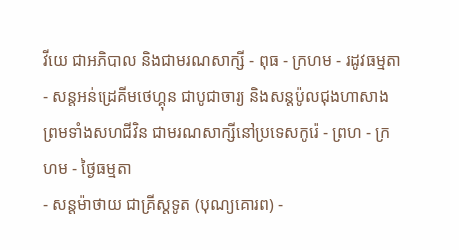វីយេ ជាអភិបាល និងជាមរណសាក្សី - ពុធ - ក្រហម - រដូវធម្មតា
- សន្តអន់ដ្រេគីមថេហ្គុន ជាបូជាចារ្យ និងសន្តប៉ូលជុងហាសាង ព្រមទាំងសហជីវិន ជាមរណសាក្សីនៅប្រទេសកូរ៉េ - ព្រហ - ក្រហម - ថ្ងៃធម្មតា
- សន្តម៉ាថាយ ជាគ្រីស្តទូត (បុណ្យគោរព) -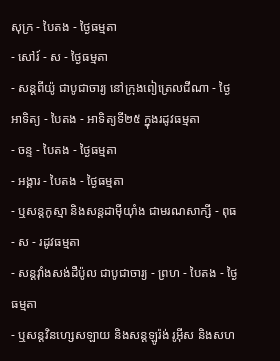សុក្រ - បៃតង - ថ្ងៃធម្មតា
- សៅរ៍ - ស - ថ្ងៃធម្មតា
- សន្តពីយ៉ូ ជាបូជាចារ្យ នៅក្រុងពៀត្រេលជីណា - ថ្ងៃអាទិត្យ - បៃតង - អាទិត្យទី២៥ ក្នុងរដូវធម្មតា
- ចន្ទ - បៃតង - ថ្ងៃធម្មតា
- អង្គារ - បៃតង - ថ្ងៃធម្មតា
- ឬសន្តកូស្មា និងសន្តដាម៉ីយ៉ាំង ជាមរណសាក្សី - ពុធ - ស - រដូវធម្មតា
- សន្តវ៉ាំងសង់ដឺប៉ូល ជាបូជាចារ្យ - ព្រហ - បៃតង - ថ្ងៃធម្មតា
- ឬសន្តវិនហ្សេសឡាយ និងសន្តឡូរ៉ង់ រូអ៊ីស និងសហ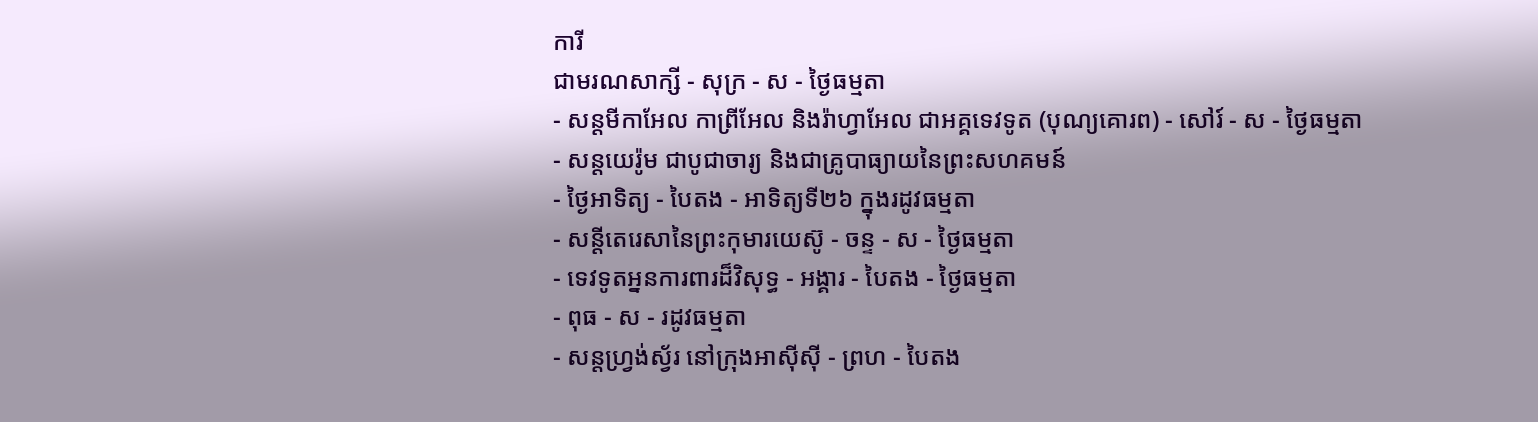ការី
ជាមរណសាក្សី - សុក្រ - ស - ថ្ងៃធម្មតា
- សន្ដមីកាអែល កាព្រីអែល និងរ៉ាហ្វាអែល ជាអគ្គទេវទូត (បុណ្យគោរព) - សៅរ៍ - ស - ថ្ងៃធម្មតា
- សន្តយេរ៉ូម ជាបូជាចារ្យ និងជាគ្រូបាធ្យាយនៃព្រះសហគមន៍
- ថ្ងៃអាទិត្យ - បៃតង - អាទិត្យទី២៦ ក្នុងរដូវធម្មតា
- សន្តីតេរេសានៃព្រះកុមារយេស៊ូ - ចន្ទ - ស - ថ្ងៃធម្មតា
- ទេវទូតអ្ននការពារដ៏វិសុទ្ធ - អង្គារ - បៃតង - ថ្ងៃធម្មតា
- ពុធ - ស - រដូវធម្មតា
- សន្តហ្រ្វង់ស្វ័រ នៅក្រុងអាស៊ីស៊ី - ព្រហ - បៃតង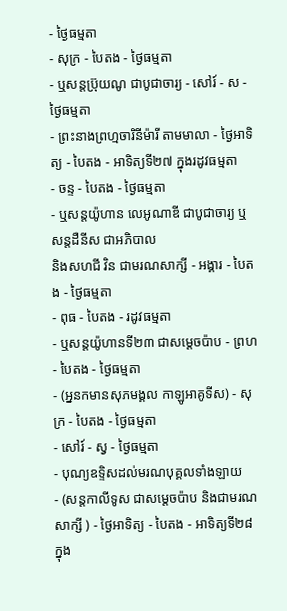- ថ្ងៃធម្មតា
- សុក្រ - បៃតង - ថ្ងៃធម្មតា
- ឬសន្តប៊្រុយណូ ជាបូជាចារ្យ - សៅរ៍ - ស - ថ្ងៃធម្មតា
- ព្រះនាងព្រហ្មចារិនីម៉ារី តាមមាលា - ថ្ងៃអាទិត្យ - បៃតង - អាទិត្យទី២៧ ក្នុងរដូវធម្មតា
- ចន្ទ - បៃតង - ថ្ងៃធម្មតា
- ឬសន្ដយ៉ូហាន លេអូណាឌី ជាបូជាចារ្យ ឬសន្តដឺនីស ជាអភិបាល
និងសហជី វិន ជាមរណសាក្សី - អង្គារ - បៃតង - ថ្ងៃធម្មតា
- ពុធ - បៃតង - រដូវធម្មតា
- ឬសន្ដយ៉ូហានទី២៣ ជាសម្ដេចប៉ាប - ព្រហ - បៃតង - ថ្ងៃធម្មតា
- (អ្ននកមានសុភមង្គល កាឡូអាគូទីស) - សុក្រ - បៃតង - ថ្ងៃធម្មតា
- សៅរ៍ - ស្វ - ថ្ងៃធម្មតា
- បុណ្យឧទ្ទិសដល់មរណបុគ្គលទាំងឡាយ
- (សន្ដកាលីទូស ជាសម្ដេចប៉ាប និងជាមរណសាក្សី ) - ថ្ងៃអាទិត្យ - បៃតង - អាទិត្យទី២៨ ក្នុង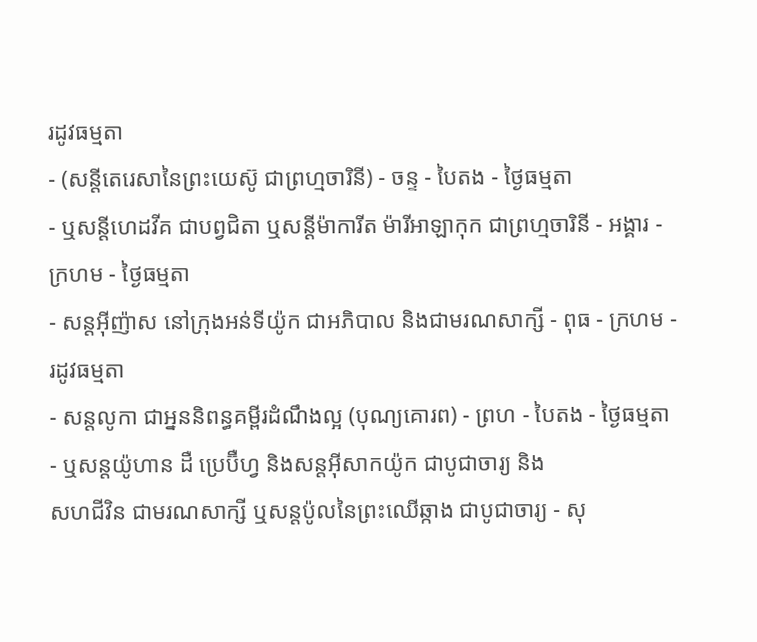រដូវធម្មតា
- (សន្តីតេរេសានៃព្រះយេស៊ូ ជាព្រហ្មចារិនី) - ចន្ទ - បៃតង - ថ្ងៃធម្មតា
- ឬសន្តីហេដវីគ ជាបព្វជិតា ឬសន្តីម៉ាការីត ម៉ារីអាឡាកុក ជាព្រហ្មចារិនី - អង្គារ - ក្រហម - ថ្ងៃធម្មតា
- សន្តអ៊ីញ៉ាស នៅក្រុងអន់ទីយ៉ូក ជាអភិបាល និងជាមរណសាក្សី - ពុធ - ក្រហម - រដូវធម្មតា
- សន្តលូកា ជាអ្នននិពន្ធគម្ពីរដំណឹងល្អ (បុណ្យគោរព) - ព្រហ - បៃតង - ថ្ងៃធម្មតា
- ឬសន្តយ៉ូហាន ដឺ ប្រេប៊ឺហ្វ និងសន្តអ៊ីសាកយ៉ូក ជាបូជាចារ្យ និង
សហជីវិន ជាមរណសាក្សី ឬសន្តប៉ូលនៃព្រះឈើឆ្កាង ជាបូជាចារ្យ - សុ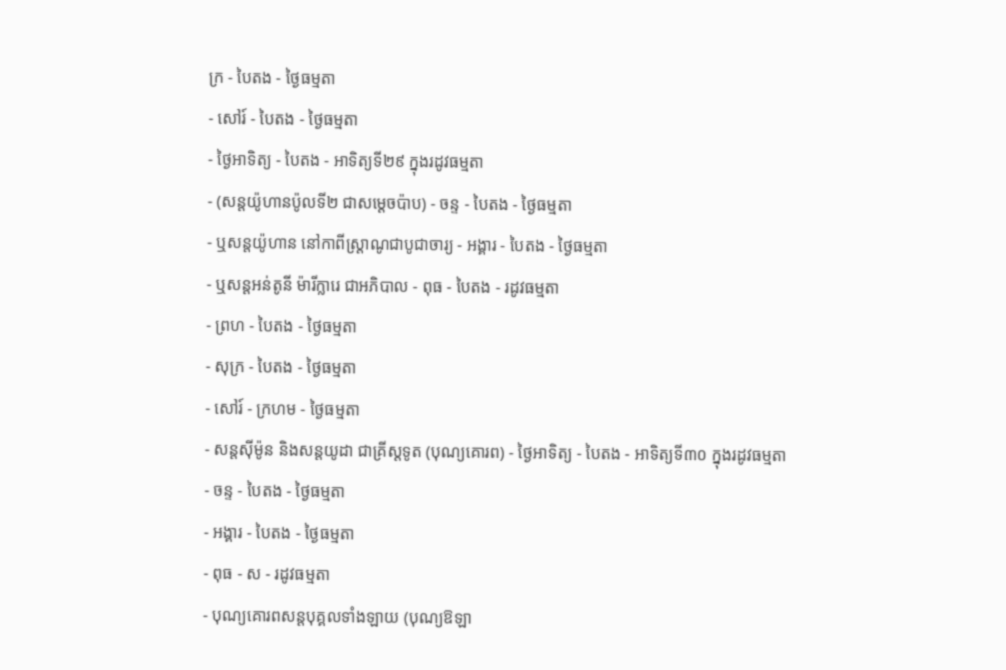ក្រ - បៃតង - ថ្ងៃធម្មតា
- សៅរ៍ - បៃតង - ថ្ងៃធម្មតា
- ថ្ងៃអាទិត្យ - បៃតង - អាទិត្យទី២៩ ក្នុងរដូវធម្មតា
- (សន្តយ៉ូហានប៉ូលទី២ ជាសម្តេចប៉ាប) - ចន្ទ - បៃតង - ថ្ងៃធម្មតា
- ឬសន្តយ៉ូហាន នៅកាពីស្រ្តាណូជាបូជាចារ្យ - អង្គារ - បៃតង - ថ្ងៃធម្មតា
- ឬសន្ដអន់តូនី ម៉ារីក្លារេ ជាអភិបាល - ពុធ - បៃតង - រដូវធម្មតា
- ព្រហ - បៃតង - ថ្ងៃធម្មតា
- សុក្រ - បៃតង - ថ្ងៃធម្មតា
- សៅរ៍ - ក្រហម - ថ្ងៃធម្មតា
- សន្តស៊ីម៉ូន និងសន្តយូដា ជាគ្រីស្តទូត (បុណ្យគោរព) - ថ្ងៃអាទិត្យ - បៃតង - អាទិត្យទី៣០ ក្នុងរដូវធម្មតា
- ចន្ទ - បៃតង - ថ្ងៃធម្មតា
- អង្គារ - បៃតង - ថ្ងៃធម្មតា
- ពុធ - ស - រដូវធម្មតា
- បុណ្យគោរពសន្តបុគ្គលទាំងឡាយ (បុណ្យឱឡា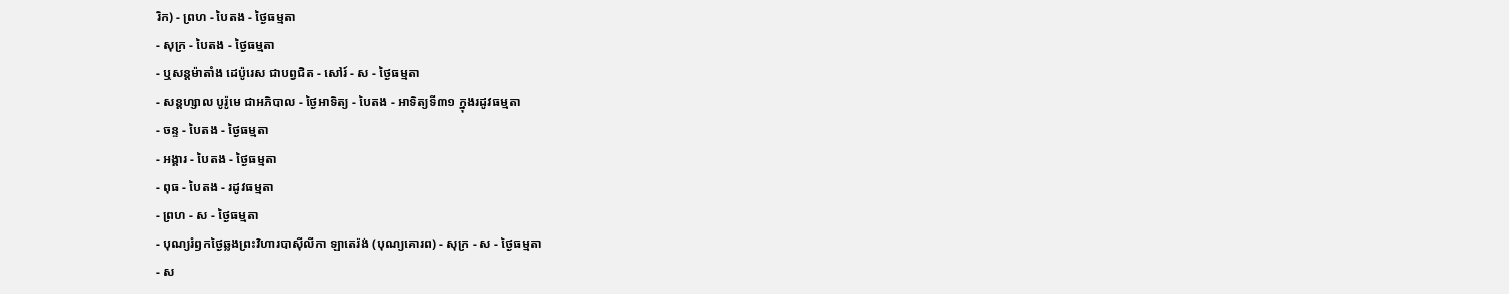រិក) - ព្រហ - បៃតង - ថ្ងៃធម្មតា
- សុក្រ - បៃតង - ថ្ងៃធម្មតា
- ឬសន្តម៉ាតាំង ដេប៉ូរេស ជាបព្វជិត - សៅរ៍ - ស - ថ្ងៃធម្មតា
- សន្តហ្សាល បូរ៉ូមេ ជាអភិបាល - ថ្ងៃអាទិត្យ - បៃតង - អាទិត្យទី៣១ ក្នុងរដូវធម្មតា
- ចន្ទ - បៃតង - ថ្ងៃធម្មតា
- អង្គារ - បៃតង - ថ្ងៃធម្មតា
- ពុធ - បៃតង - រដូវធម្មតា
- ព្រហ - ស - ថ្ងៃធម្មតា
- បុណ្យរំឭកថ្ងៃឆ្លងព្រះវិហារបាស៊ីលីកា ឡាតេរ៉ង់ (បុណ្យគោរព) - សុក្រ - ស - ថ្ងៃធម្មតា
- ស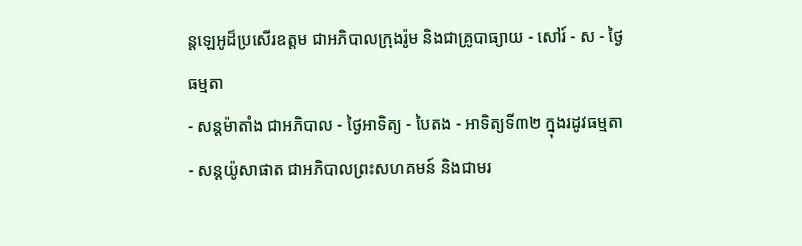ន្តឡេអូដ៏ប្រសើរឧត្តម ជាអភិបាលក្រុងរ៉ូម និងជាគ្រូបាធ្យាយ - សៅរ៍ - ស - ថ្ងៃធម្មតា
- សន្តម៉ាតាំង ជាអភិបាល - ថ្ងៃអាទិត្យ - បៃតង - អាទិត្យទី៣២ ក្នុងរដូវធម្មតា
- សន្តយ៉ូសាផាត ជាអភិបាលព្រះសហគមន៍ និងជាមរ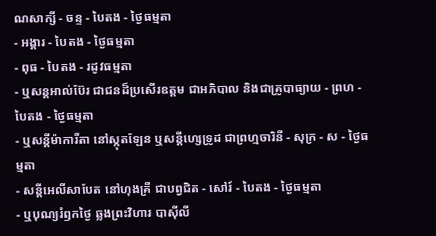ណសាក្សី - ចន្ទ - បៃតង - ថ្ងៃធម្មតា
- អង្គារ - បៃតង - ថ្ងៃធម្មតា
- ពុធ - បៃតង - រដូវធម្មតា
- ឬសន្តអាល់ប៊ែរ ជាជនដ៏ប្រសើរឧត្តម ជាអភិបាល និងជាគ្រូបាធ្យាយ - ព្រហ - បៃតង - ថ្ងៃធម្មតា
- ឬសន្តីម៉ាការីតា នៅស្កុតឡែន ឬសន្តីហ្សេទ្រូដ ជាព្រហ្មចារិនី - សុក្រ - ស - ថ្ងៃធម្មតា
- សន្តីអេលីសាបែត នៅហុងគ្រី ជាបព្វជិត - សៅរ៍ - បៃតង - ថ្ងៃធម្មតា
- ឬបុណ្យរំឭកថ្ងៃ ឆ្លងព្រះវិហារ បាស៊ីលី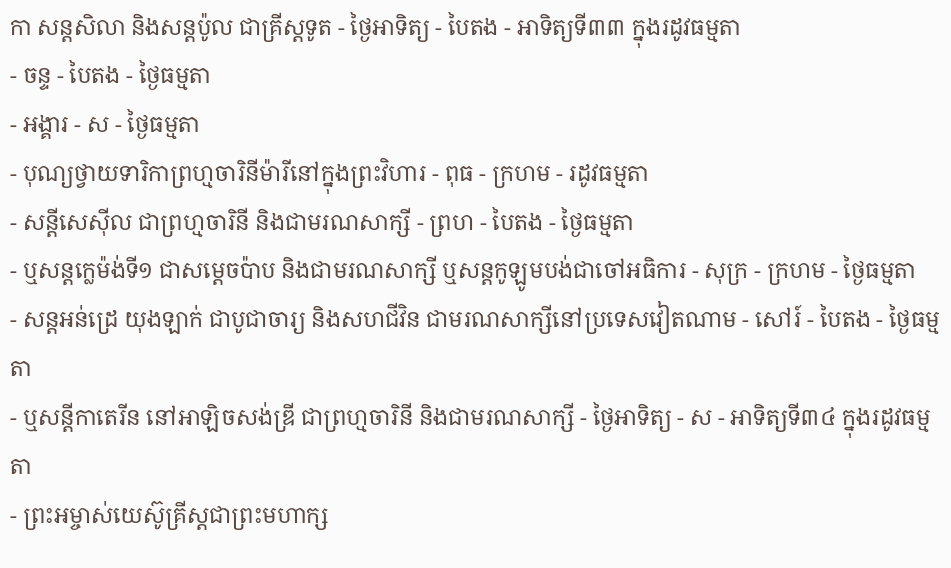កា សន្តសិលា និងសន្តប៉ូល ជាគ្រីស្តទូត - ថ្ងៃអាទិត្យ - បៃតង - អាទិត្យទី៣៣ ក្នុងរដូវធម្មតា
- ចន្ទ - បៃតង - ថ្ងៃធម្មតា
- អង្គារ - ស - ថ្ងៃធម្មតា
- បុណ្យថ្វាយទារិកាព្រហ្មចារិនីម៉ារីនៅក្នុងព្រះវិហារ - ពុធ - ក្រហម - រដូវធម្មតា
- សន្តីសេស៊ីល ជាព្រហ្មចារិនី និងជាមរណសាក្សី - ព្រហ - បៃតង - ថ្ងៃធម្មតា
- ឬសន្តក្លេម៉ង់ទី១ ជាសម្តេចប៉ាប និងជាមរណសាក្សី ឬសន្ដកូឡូមបង់ជាចៅអធិការ - សុក្រ - ក្រហម - ថ្ងៃធម្មតា
- សន្តអន់ដ្រេ យុងឡាក់ ជាបូជាចារ្យ និងសហជីវិន ជាមរណសាក្សីនៅប្រទេសវៀតណាម - សៅរ៍ - បៃតង - ថ្ងៃធម្មតា
- ឬសន្តីកាតេរីន នៅអាឡិចសង់ឌ្រី ជាព្រហ្មចារិនី និងជាមរណសាក្សី - ថ្ងៃអាទិត្យ - ស - អាទិត្យទី៣៤ ក្នុងរដូវធម្មតា
- ព្រះអម្ចាស់យេស៊ូគ្រីស្តជាព្រះមហាក្ស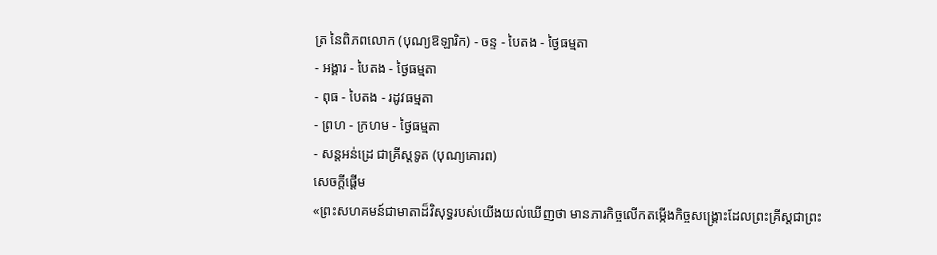ត្រ នៃពិភពលោក (បុណ្យឱឡារិក) - ចន្ទ - បៃតង - ថ្ងៃធម្មតា
- អង្គារ - បៃតង - ថ្ងៃធម្មតា
- ពុធ - បៃតង - រដូវធម្មតា
- ព្រហ - ក្រហម - ថ្ងៃធម្មតា
- សន្តអន់ដ្រេ ជាគ្រីស្តទូត (បុណ្យគោរព)
សេចក្តីផ្តើម
«ព្រះសហគមន៍ជាមាតាដ៏វិសុទ្ធរបស់យើងយល់ឃើញថា មានភារកិច្ចលើកតម្កើងកិច្ចសង្គ្រោះដែលព្រះគ្រីស្តជាព្រះ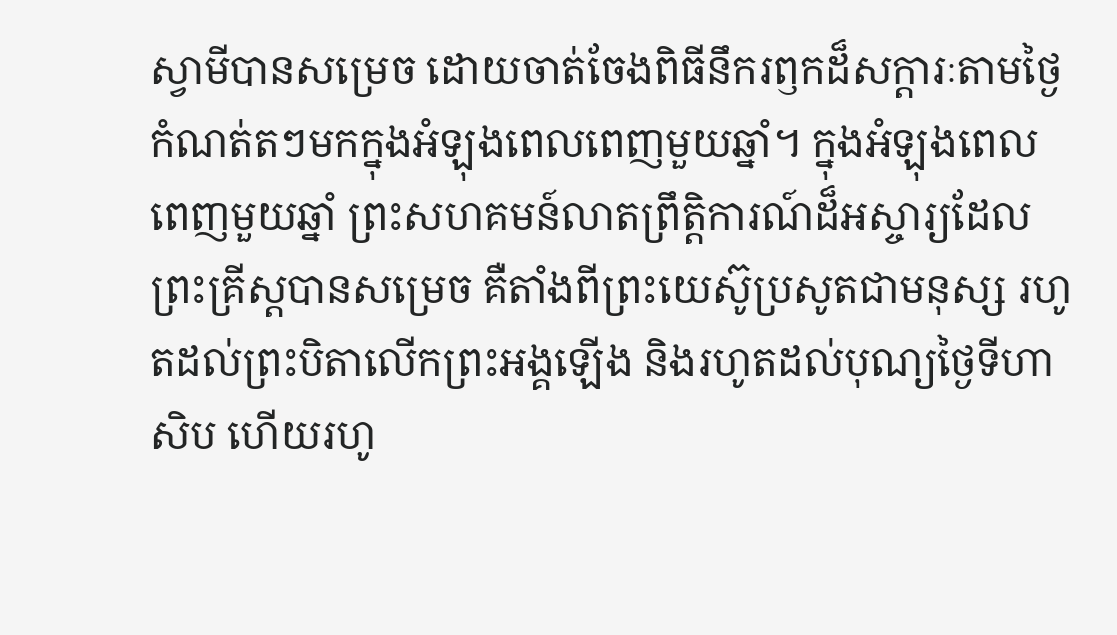ស្វាមីបានសម្រេច ដោយចាត់ចែងពិធីនឹករឭកដ៏សក្តារៈតាមថ្ងៃកំណត់តៗមកក្នុងអំឡុងពេលពេញមួយឆ្នាំ។ ក្នុងអំឡុងពេលពេញមួយឆ្នាំ ព្រះសហគមន៍លាតព្រឹត្តិការណ៍ដ៏អស្ចារ្យដែលព្រះគ្រីស្តបានសម្រេច គឺតាំងពីព្រះយេស៊ូប្រសូតជាមនុស្ស រហូតដល់ព្រះបិតាលើកព្រះអង្គឡើង និងរហូតដល់បុណ្យថ្ងៃទីហាសិប ហើយរហូ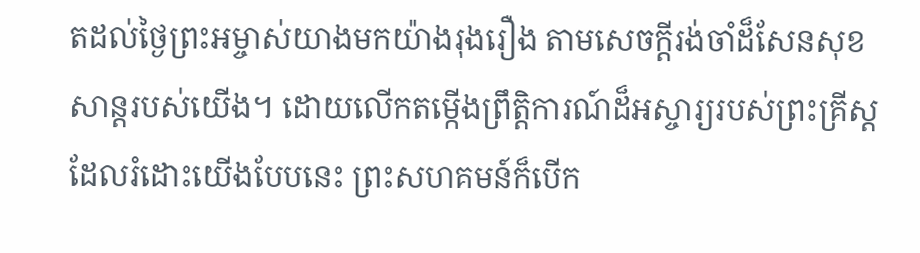តដល់ថ្ងៃព្រះអម្ចាស់យាងមកយ៉ាងរុងរឿង តាមសេចក្តីរង់ចាំដ៏សែនសុខសាន្តរបស់យើង។ ដោយលើកតម្កើងព្រឹត្តិការណ៍ដ៏អស្ចារ្យរបស់ព្រះគ្រីស្តដែលរំដោះយើងបែបនេះ ព្រះសហគមន៍ក៏បើក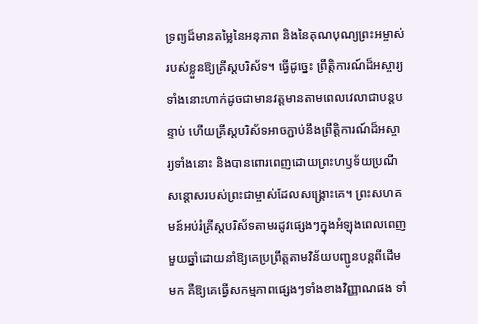ទ្រព្យដ៏មានតម្លៃនៃអនុភាព និងនៃគុណបុណ្យព្រះអម្ចាស់របស់ខ្លួនឱ្យគ្រីស្តបរិស័ទ។ ធ្វើដូច្នេះ ព្រឹត្តិការណ៍ដ៏អស្ចារ្យទាំងនោះហាក់ដូចជាមានវត្តមានតាមពេលវេលាជាបន្តបន្ទាប់ ហើយគ្រីស្តបរិស័ទអាចភ្ជាប់នឹងព្រឹត្តិការណ៍ដ៏អស្ចារ្យទាំងនោះ និងបានពោរពេញដោយព្រះហឫទ័យប្រណីសន្តោសរបស់ព្រះជាម្ចាស់ដែលសង្គ្រោះគេ។ ព្រះសហគមន៍អប់រំគ្រីស្តបរិស័ទតាមរដូវផ្សេងៗក្នុងអំឡុងពេលពេញមួយឆ្នាំដោយនាំឱ្យគេប្រព្រឹត្តតាមវិន័យបញ្ជូនបន្តពីដើមមក គឺឱ្យគេធ្វើសកម្មភាពផ្សេងៗទាំងខាងវិញ្ញាណផង ទាំ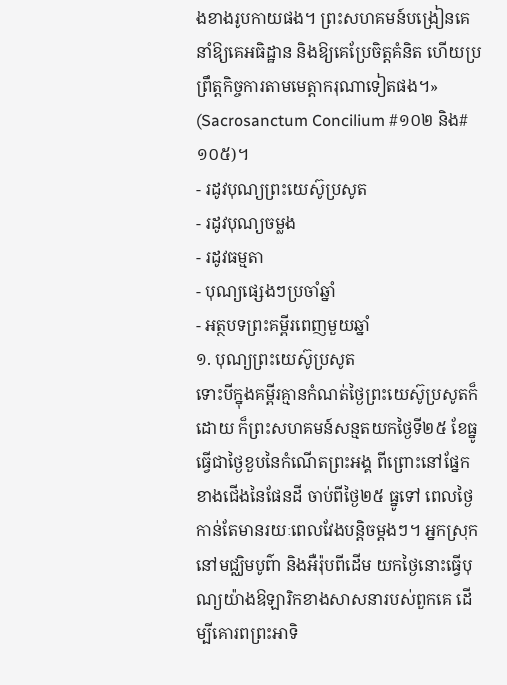ងខាងរូបកាយផង។ ព្រះសហគមន៍បង្រៀនគេនាំឱ្យគេអធិដ្ឋាន និងឱ្យគេប្រែចិត្តគំនិត ហើយប្រព្រឹត្តកិច្ចការតាមមេត្តាករុណាទៀតផង។» (Sacrosanctum Concilium #១០២ និង#១០៥)។
- រដូវបុណ្យព្រះយេស៊ូប្រសូត
- រដូវបុណ្យចម្លង
- រដូវធម្មតា
- បុណ្យផ្សេងៗប្រចាំឆ្នាំ
- អត្ថបទព្រះគម្ពីរពេញមួយឆ្នាំ
១. បុណ្យព្រះយេស៊ូប្រសូត
ទោះបីក្នុងគម្ពីរគ្មានកំណត់ថ្ងៃព្រះយេស៊ូប្រសូតក៏ដោយ ក៏ព្រះសហគមន៍សន្មតយកថ្ងៃទី២៥ ខែធ្នូ ធ្វើជាថ្ងៃខួបនៃកំណើតព្រះអង្គ ពីព្រោះនៅផ្នែកខាងជើងនៃផែនដី ចាប់ពីថ្ងៃ២៥ ធ្នូទៅ ពេលថ្ងៃកាន់តែមានរយៈពេលវែងបន្តិចម្តងៗ។ អ្នកស្រុកនៅមជ្ឈិមបូព៌ា និងអឺរ៉ុបពីដើម យកថ្ងៃនោះធ្វើបុណ្យយ៉ាងឱឡារិកខាងសាសនារបស់ពួកគេ ដើម្បីគោរពព្រះអាទិ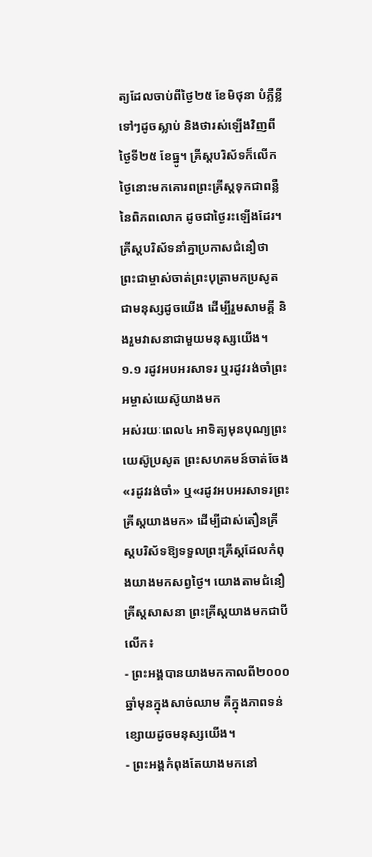ត្យដែលចាប់ពីថ្ងៃ២៥ ខែមិថុនា បំភ្លឺខ្លីទៅៗដូចស្លាប់ និងថារស់ឡើងវិញពីថ្ងៃទី២៥ ខែធ្នូ។ គ្រីស្តបរិស័ទក៏លើកថ្ងៃនោះមកគោរពព្រះគ្រីស្តទុកជាពន្លឺនៃពិភពលោក ដូចជាថ្ងៃរះឡើងដែរ។ គ្រីស្តបរិស័ទនាំគ្នាប្រកាសជំនឿថា ព្រះជាម្ចាស់ចាត់ព្រះបុត្រាមកប្រសូតជាមនុស្សដូចយើង ដើម្បីរួមសាមគ្គី និងរួមវាសនាជាមួយមនុស្សយើង។
១.១ រដូវអបអរសាទរ ឬរដូវរង់ចាំព្រះអម្ចាស់យេស៊ូយាងមក
អស់រយៈពេល៤ អាទិត្យមុនបុណ្យព្រះយេស៊ូប្រសូត ព្រះសហគមន៍ចាត់ចែង «រដូវរង់ចាំ» ឬ«រដូវអបអរសាទរព្រះគ្រីស្តយាងមក» ដើម្បីដាស់តឿនគ្រីស្តបរិស័ទឱ្យទទួលព្រះគ្រីស្តដែលកំពុងយាងមកសព្វថ្ងៃ។ យោងតាមជំនឿគ្រីស្តសាសនា ព្រះគ្រីស្តយាងមកជាបីលើក៖
- ព្រះអង្គបានយាងមកកាលពី២០០០ឆ្នាំមុនក្នុងសាច់ឈាម គឺក្នុងភាពទន់ខ្សោយដូចមនុស្សយើង។
- ព្រះអង្គកំពុងតែយាងមកនៅ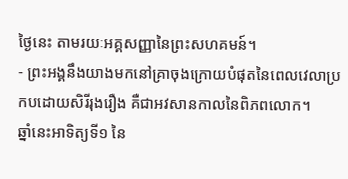ថ្ងៃនេះ តាមរយៈអគ្គសញ្ញានៃព្រះសហគមន៍។
- ព្រះអង្គនឹងយាងមកនៅគ្រាចុងក្រោយបំផុតនៃពេលវេលាប្រកបដោយសិរីរុងរឿង គឺជាអវសានកាលនៃពិភពលោក។
ឆ្នាំនេះអាទិត្យទី១ នៃ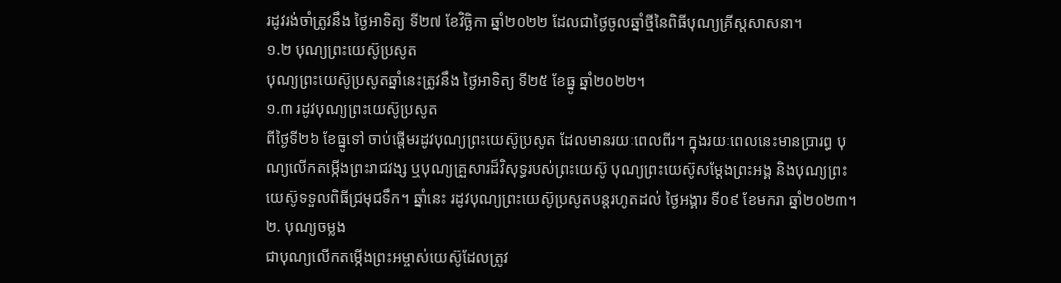រដូវរង់ចាំត្រូវនឹង ថ្ងៃអាទិត្យ ទី២៧ ខែវិច្ឆិកា ឆ្នាំ២០២២ ដែលជាថ្ងៃចូលឆ្នាំថ្មីនៃពិធីបុណ្យគ្រីស្តសាសនា។
១.២ បុណ្យព្រះយេស៊ូប្រសូត
បុណ្យព្រះយេស៊ូប្រសូតឆ្នាំនេះត្រូវនឹង ថ្ងៃអាទិត្យ ទី២៥ ខែធ្នូ ឆ្នាំ២០២២។
១.៣ រដូវបុណ្យព្រះយេស៊ូប្រសូត
ពីថ្ងៃទី២៦ ខែធ្នូទៅ ចាប់ផ្តើមរដូវបុណ្យព្រះយេស៊ូប្រសូត ដែលមានរយៈពេលពីរ។ ក្នុងរយៈពេលនេះមានប្រារព្ធ បុណ្យលើកតម្កើងព្រះរាជវង្ស ឬបុណ្យគ្រួសារដ៏វិសុទ្ធរបស់ព្រះយេស៊ូ បុណ្យព្រះយេស៊ូសម្តែងព្រះអង្គ និងបុណ្យព្រះយេស៊ូទទួលពិធីជ្រមុជទឹក។ ឆ្នាំនេះ រដូវបុណ្យព្រះយេស៊ូប្រសូតបន្តរហូតដល់ ថ្ងៃអង្គារ ទី០៩ ខែមករា ឆ្នាំ២០២៣។
២. បុណ្យចម្លង
ជាបុណ្យលើកតម្កើងព្រះអម្ចាស់យេស៊ូដែលត្រូវ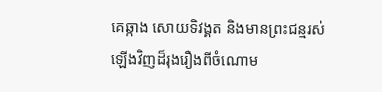គេឆ្កាង សោយទិវង្គត និងមានព្រះជន្មរស់ឡើងវិញដ៏រុងរឿងពីចំណោម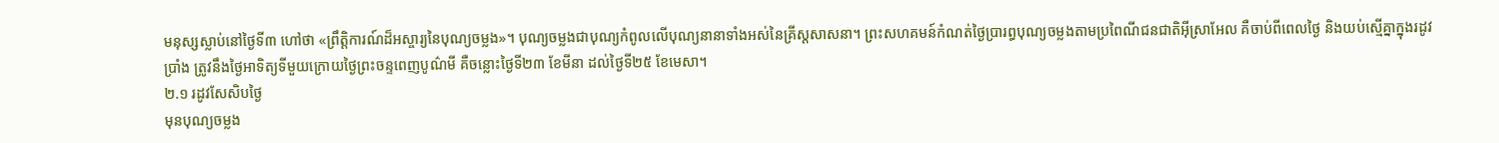មនុស្សស្លាប់នៅថ្ងៃទី៣ ហៅថា «ព្រឹត្តិការណ៍ដ៏អស្ចារ្យនៃបុណ្យចម្លង»។ បុណ្យចម្លងជាបុណ្យកំពូលលើបុណ្យនានាទាំងអស់នៃគ្រីស្តសាសនា។ ព្រះសហគមន៍កំណត់ថ្ងៃប្រារព្ធបុណ្យចម្លងតាមប្រពៃណីជនជាតិអ៊ីស្រាអែល គឺចាប់ពីពេលថ្ងៃ និងយប់ស្មើគ្នាក្នុងរដូវប្រាំង ត្រូវនឹងថ្ងៃអាទិត្យទីមួយក្រោយថ្ងៃព្រះចន្ទពេញបូណ៌មី គឺចន្លោះថ្ងៃទី២៣ ខែមីនា ដល់ថ្ងៃទី២៥ ខែមេសា។
២.១ រដូវសែសិបថ្ងៃ
មុនបុណ្យចម្លង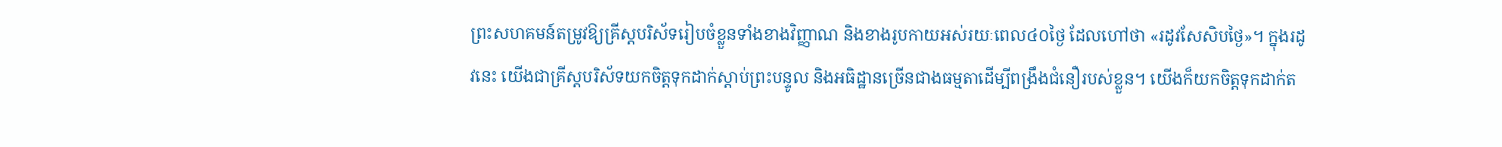ព្រះសហគមន៍តម្រូវឱ្យគ្រីស្តបរិស័ទរៀបចំខ្លួនទាំងខាងវិញ្ញាណ និងខាងរូបកាយអស់រយៈពេល៤០ថ្ងៃ ដែលហៅថា «រដូវសែសិបថ្ងៃ»។ ក្នុងរដូវនេះ យើងជាគ្រីស្តបរិស័ទយកចិត្តទុកដាក់ស្តាប់ព្រះបន្ទូល និងអធិដ្ឋានច្រើនជាងធម្មតាដើម្បីពង្រឹងជំនឿរបស់ខ្លួន។ យើងក៏យកចិត្តទុកដាក់ត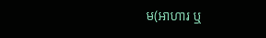ម(អាហារ ឬ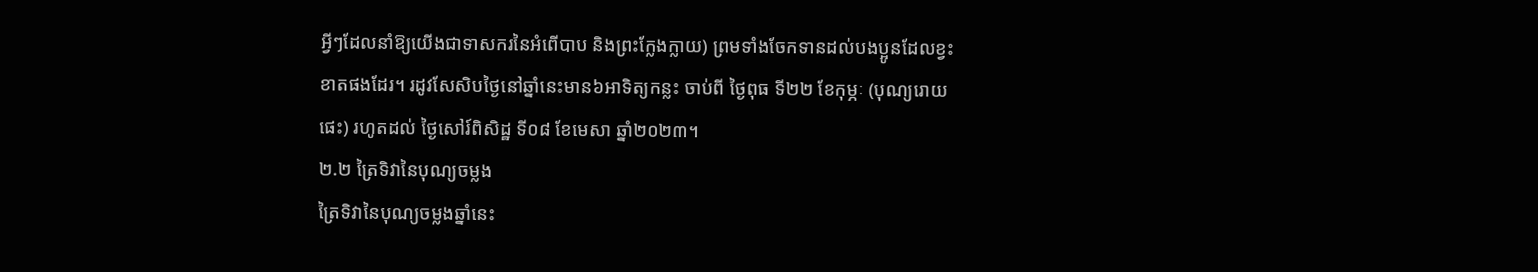អ្វីៗដែលនាំឱ្យយើងជាទាសករនៃអំពើបាប និងព្រះក្លែងក្លាយ) ព្រមទាំងចែកទានដល់បងប្អូនដែលខ្វះខាតផងដែរ។ រដូវសែសិបថ្ងៃនៅឆ្នាំនេះមាន៦អាទិត្យកន្លះ ចាប់ពី ថ្ងៃពុធ ទី២២ ខែកុម្ភៈ (បុណ្យរោយផេះ) រហូតដល់ ថ្ងៃសៅរ៍ពិសិដ្ឋ ទី០៨ ខែមេសា ឆ្នាំ២០២៣។
២.២ ត្រៃទិវានៃបុណ្យចម្លង
ត្រៃទិវានៃបុណ្យចម្លងឆ្នាំនេះ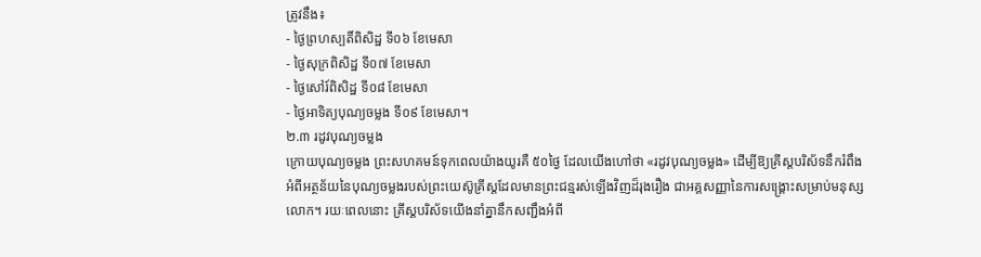ត្រូវនឹង៖
- ថ្ងៃព្រហស្បតិ៍ពិសិដ្ឋ ទី០៦ ខែមេសា
- ថ្ងៃសុក្រពិសិដ្ឋ ទី០៧ ខែមេសា
- ថ្ងៃសៅរ៍ពិសិដ្ឋ ទី០៨ ខែមេសា
- ថ្ងៃអាទិត្យបុណ្យចម្លង ទី០៩ ខែមេសា។
២.៣ រដូវបុណ្យចម្លង
ក្រោយបុណ្យចម្លង ព្រះសហគមន៍ទុកពេលយ៉ាងយូរគឺ ៥០ថ្ងៃ ដែលយើងហៅថា «រដូវបុណ្យចម្លង» ដើម្បីឱ្យគ្រីស្តបរិស័ទនឹករំពឹងអំពីអត្ថន័យនៃបុណ្យចម្លងរបស់ព្រះយេស៊ូគ្រីស្តដែលមានព្រះជន្មរស់ឡើងវិញដ៏រុងរឿង ជាអគ្គសញ្ញានៃការសង្រ្គោះសម្រាប់មនុស្សលោក។ រយៈពេលនោះ គ្រីស្តបរិស័ទយើងនាំគ្នានឹកសញ្ជឹងអំពី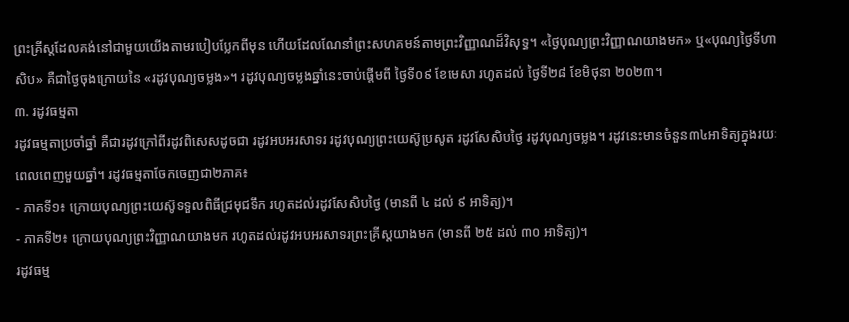ព្រះគ្រីស្តដែលគង់នៅជាមួយយើងតាមរបៀបប្លែកពីមុន ហើយដែលណែនាំព្រះសហគមន៍តាមព្រះវិញ្ញាណដ៏វិសុទ្ធ។ «ថ្ងៃបុណ្យព្រះវិញ្ញាណយាងមក» ឬ«បុណ្យថ្ងៃទីហាសិប» គឺជាថ្ងៃចុងក្រោយនៃ «រដូវបុណ្យចម្លង»។ រដូវបុណ្យចម្លងឆ្នាំនេះចាប់ផ្តើមពី ថ្ងៃទី០៩ ខែមេសា រហូតដល់ ថ្ងៃទី២៨ ខែមិថុនា ២០២៣។
៣. រដូវធម្មតា
រដូវធម្មតាប្រចាំឆ្នាំ គឺជារដូវក្រៅពីរដូវពិសេសដូចជា រដូវអបអរសាទរ រដូវបុណ្យព្រះយេស៊ូប្រសូត រដូវសែសិបថ្ងៃ រដូវបុណ្យចម្លង។ រដូវនេះមានចំនួន៣៤អាទិត្យក្នុងរយៈពេលពេញមួយឆ្នាំ។ រដូវធម្មតាចែកចេញជា២ភាគ៖
- ភាគទី១៖ ក្រោយបុណ្យព្រះយេស៊ូទទួលពិធីជ្រមុជទឹក រហូតដល់រដូវសែសិបថ្ងៃ (មានពី ៤ ដល់ ៩ អាទិត្យ)។
- ភាគទី២៖ ក្រោយបុណ្យព្រះវិញ្ញាណយាងមក រហូតដល់រដូវអបអរសាទរព្រះគ្រីស្តយាងមក (មានពី ២៥ ដល់ ៣០ អាទិត្យ)។
រដូវធម្ម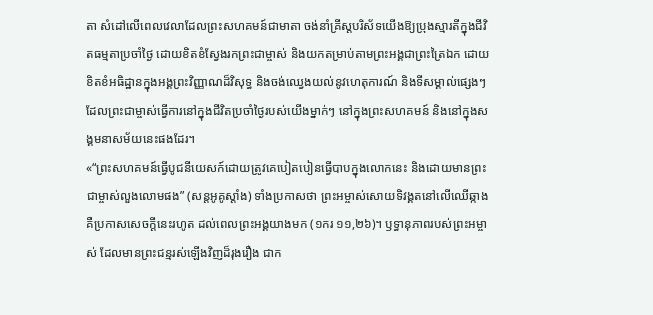តា សំដៅលើពេលវេលាដែលព្រះសហគមន៍ជាមាតា ចង់នាំគ្រីស្តបរិស័ទយើងឱ្យប្រុងស្មារតីក្នុងជីវិតធម្មតាប្រចាំថ្ងៃ ដោយខិតខំស្វែងរកព្រះជាម្ចាស់ និងយកតម្រាប់តាមព្រះអង្គជាព្រះត្រៃឯក ដោយខិតខំអធិដ្ឋានក្នុងអង្គព្រះវិញ្ញាណដ៏វិសុទ្ធ និងចង់ឈ្វេងយល់នូវហេតុការណ៍ និងទីសម្គាល់ផ្សេងៗដែលព្រះជាម្ចាស់ធ្វើការនៅក្នុងជីវិតប្រចាំថ្ងៃរបស់យើងម្នាក់ៗ នៅក្នុងព្រះសហគមន៍ និងនៅក្នុងសង្គមនាសម័យនេះផងដែរ។
«“ព្រះសហគមន៍ធ្វើបូជនីយេសក៍ដោយត្រូវគេបៀតបៀនធ្វើបាបក្នុងលោកនេះ និងដោយមានព្រះជាម្ចាស់លួងលោមផង” (សន្តអូគូស្តាំង) ទាំងប្រកាសថា ព្រះអម្ចាស់សោយទិវង្គតនៅលើឈើឆ្កាង គឺប្រកាសសេចក្តីនេះរហូត ដល់ពេលព្រះអង្គយាងមក (១ករ ១១,២៦)។ ឫទ្ធានុភាពរបស់ព្រះអម្ចាស់ ដែលមានព្រះជន្មរស់ឡើងវិញដ៏រុងរឿង ជាក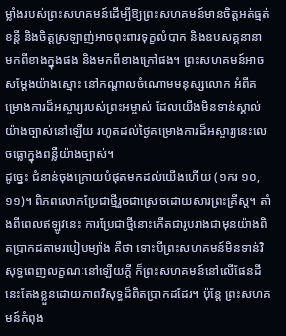ម្លាំងរបស់ព្រះសហគមន៍ដើម្បីឱ្យព្រះសហគមន៍មានចិត្តអត់ធ្មត់ខន្តី និងចិត្តស្រឡាញ់អាចពុះពារទុក្ខលំបាក និងឧបសគ្គនានា មកពីខាងក្នុងផង និងមកពីខាងក្រៅផង។ ព្រះសហគមន៍អាចសម្តែងយ៉ាងស្មោះ នៅកណ្តាលចំណោមមនុស្សលោក អំពីគម្រោងការដ៏អស្ចារ្យរបស់ព្រះអម្ចាស់ ដែលយើងមិនទាន់ស្គាល់យ៉ាងច្បាស់នៅឡើយ រហូតដល់ថ្ងៃគម្រោងការដ៏អស្ចារ្យនេះលេចធ្លោក្នុងពន្លឺយ៉ាងច្បាស់។
ដូច្នេះ ជំនាន់ចុងក្រោយបំផុតមកដល់យើងហើយ (១ករ ១០,១១)។ ពិភពលោកប្រែជាថ្មីរួចជាស្រេចដោយសារព្រះគ្រីស្ត។ តាំងពីពេលឥឡូវនេះ ការប្រែជាថ្មីនោះកើតជារូបរាងជាមុនយ៉ាងពិតប្រាកដតាមរបៀបម្យ៉ាង គឺថា ទោះបីព្រះសហគមន៍មិនទាន់វិសុទ្ធពេញលក្ខណៈនៅឡើយក្តី ក៏ព្រះសហគមន៍នៅលើផែនដីនេះតែងខ្លួនដោយភាពវិសុទ្ធដ៏ពិតប្រាកដដែរ។ ប៉ុន្តែ ព្រះសហគមន៍កំពុង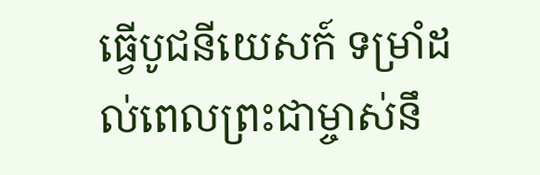ធ្វើបូជនីយេសក៍ ទម្រាំដល់ពេលព្រះជាម្ចាស់នឹ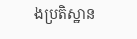ងប្រតិស្ឋាន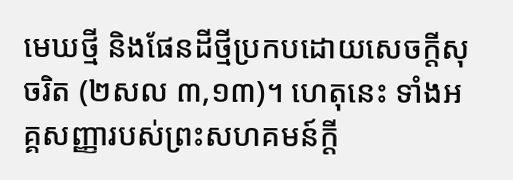មេឃថ្មី និងផែនដីថ្មីប្រកបដោយសេចក្តីសុចរិត (២សល ៣,១៣)។ ហេតុនេះ ទាំងអគ្គសញ្ញារបស់ព្រះសហគមន៍ក្តី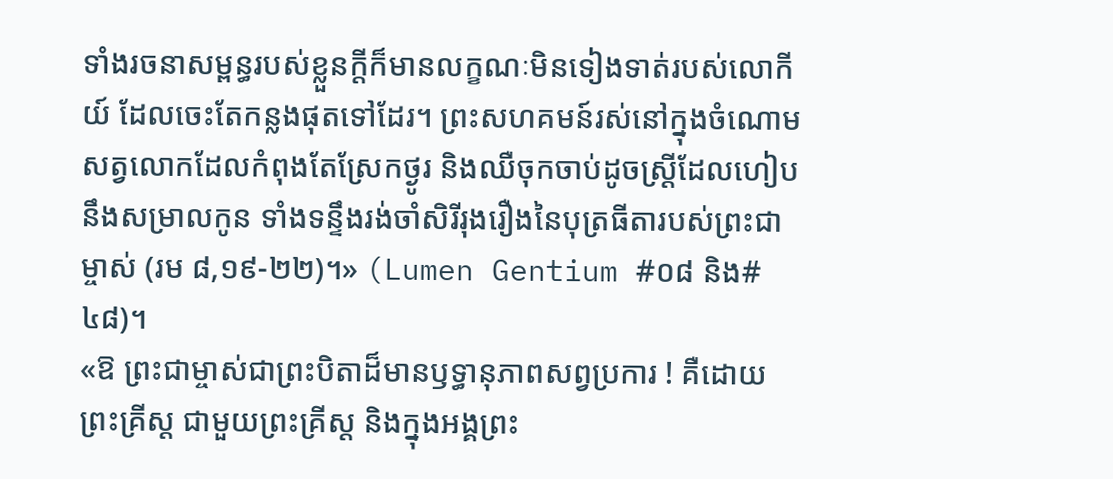ទាំងរចនាសម្ពន្ធរបស់ខ្លួនក្តីក៏មានលក្ខណៈមិនទៀងទាត់របស់លោកីយ៍ ដែលចេះតែកន្លងផុតទៅដែរ។ ព្រះសហគមន៍រស់នៅក្នុងចំណោមសត្វលោកដែលកំពុងតែស្រែកថ្ងូរ និងឈឺចុកចាប់ដូចស្ត្រីដែលហៀបនឹងសម្រាលកូន ទាំងទន្ទឹងរង់ចាំសិរីរុងរឿងនៃបុត្រធីតារបស់ព្រះជាម្ចាស់ (រម ៨,១៩-២២)។» (Lumen Gentium #០៨ និង#៤៨)។
«ឱ ព្រះជាម្ចាស់ជាព្រះបិតាដ៏មានឫទ្ធានុភាពសព្វប្រការ ! គឺដោយព្រះគ្រីស្ត ជាមួយព្រះគ្រីស្ត និងក្នុងអង្គព្រះ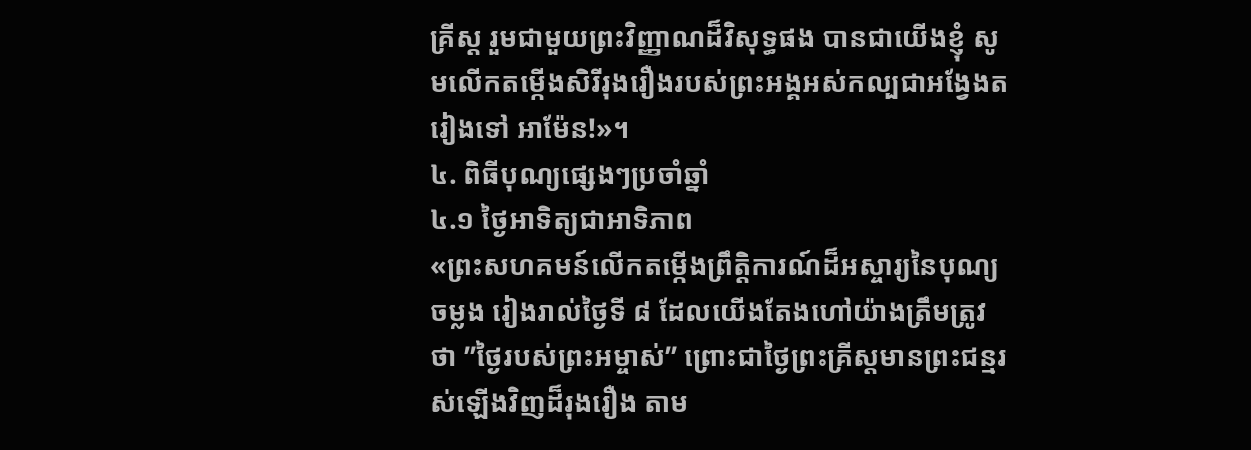គ្រីស្ត រួមជាមួយព្រះវិញ្ញាណដ៏វិសុទ្ធផង បានជាយើងខ្ញុំ សូមលើកតម្កេីងសិរីរុងរឿងរបស់ព្រះអង្គអស់កល្បជាអង្វែងតរៀងទៅ អាម៉ែន!»។
៤. ពិធីបុណ្យផ្សេងៗប្រចាំឆ្នាំ
៤.១ ថ្ងៃអាទិត្យជាអាទិភាព
«ព្រះសហគមន៍លើកតម្កើងព្រឹត្តិការណ៍ដ៏អស្ចារ្យនៃបុណ្យចម្លង រៀងរាល់ថ្ងៃទី ៨ ដែលយើងតែងហៅយ៉ាងត្រឹមត្រូវថា ”ថ្ងៃរបស់ព្រះអម្ចាស់” ព្រោះជាថ្ងៃព្រះគ្រីស្តមានព្រះជន្មរស់ឡើងវិញដ៏រុងរឿង តាម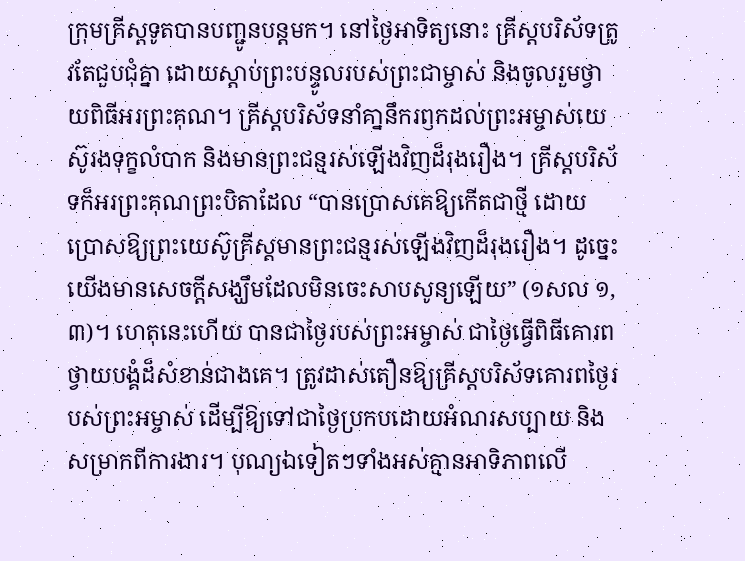ក្រុមគ្រីស្តទូតបានបញ្ជូនបន្តមក។ នៅថ្ងៃអាទិត្យនោះ គ្រីស្តបរិស័ទត្រូវតែជួបជុំគ្នា ដោយស្តាប់ព្រះបន្ទូលរបស់ព្រះជាម្ចាស់ និងចូលរួមថ្វាយពិធីអរព្រះគុណ។ គ្រីស្តបរិស័ទនាំគា្ននឹករឭកដល់ព្រះអម្ចាស់យេស៊ូរងទុក្ខលំបាក និងមានព្រះជន្មរស់ឡើងវិញដ៏រុងរឿង។ គ្រីស្តបរិស័ទក៏អរព្រះគុណព្រះបិតាដែល “បានប្រោសគេឱ្យកើតជាថ្មី ដោយប្រោសឱ្យព្រះយេស៊ូគ្រីស្តមានព្រះជន្មរស់ឡើងវិញដ៏រុងរឿង។ ដូច្នេះ យើងមានសេចក្តីសង្ឃឹមដែលមិនចេះសាបសូន្យឡើយ” (១សល ១,៣)។ ហេតុនេះហើយ បានជាថ្ងៃរបស់ព្រះអម្ចាស់ ជាថ្ងៃធ្វើពិធីគោរពថ្វាយបង្គំដ៏សំខាន់ជាងគេ។ ត្រូវដាស់តឿនឱ្យគ្រីស្តបរិស័ទគោរពថ្ងៃរបស់ព្រះអម្ចាស់ ដើម្បីឱ្យទៅជាថ្ងៃប្រកបដោយអំណរសប្បាយ និងសម្រាកពីការងារ។ បុណ្យឯទៀតៗទាំងអស់គ្មានអាទិភាពលើ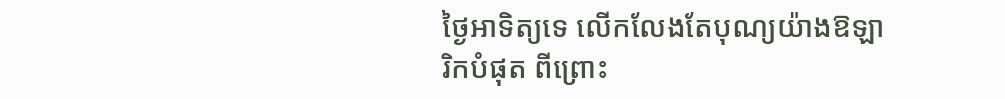ថ្ងៃអាទិត្យទេ លើកលែងតែបុណ្យយ៉ាងឱឡារិកបំផុត ពីព្រោះ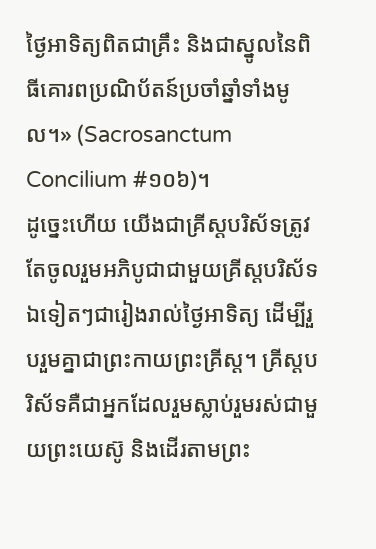ថ្ងៃអាទិត្យពិតជាគ្រឹះ និងជាស្នូលនៃពិធីគោរពប្រណិប័តន៍ប្រចាំឆ្នាំទាំងមូល។» (Sacrosanctum Concilium #១០៦)។
ដូច្នេះហើយ យើងជាគ្រីស្តបរិស័ទត្រូវតែចូលរួមអភិបូជាជាមួយគ្រីស្តបរិស័ទឯទៀតៗជារៀងរាល់ថ្ងៃអាទិត្យ ដើម្បីរួបរួមគ្នាជាព្រះកាយព្រះគ្រីស្ត។ គ្រីស្តបរិស័ទគឺជាអ្នកដែលរួមស្លាប់រួមរស់ជាមួយព្រះយេស៊ូ និងដើរតាមព្រះ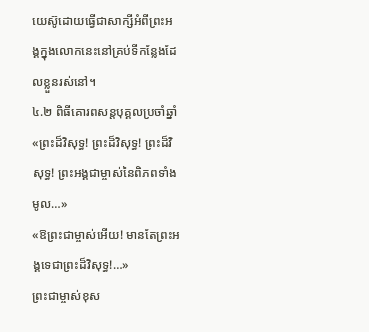យេស៊ូដោយធ្វើជាសាក្សីអំពីព្រះអង្គក្នុងលោកនេះនៅគ្រប់ទីកន្លែងដែលខ្លួនរស់នៅ។
៤.២ ពិធីគោរពសន្តបុគ្គលប្រចាំឆ្នាំ
«ព្រះដ៏វិសុទ្ធ! ព្រះដ៏វិសុទ្ធ! ព្រះដ៏វិសុទ្ធ! ព្រះអង្គជាម្ចាស់នៃពិភពទាំងមូល…»
«ឱព្រះជាម្ចាស់អើយ! មានតែព្រះអង្គទេជាព្រះដ៏វិសុទ្ធ!…»
ព្រះជាម្ចាស់ខុស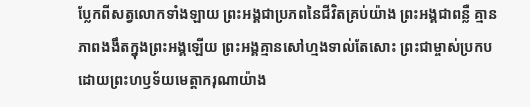ប្លែកពីសត្វលោកទាំងឡាយ ព្រះអង្គជាប្រភពនៃជីវិតគ្រប់យ៉ាង ព្រះអង្គជាពន្លឺ គ្មានភាពងងឹតក្នុងព្រះអង្គឡើយ ព្រះអង្គគ្មានសៅហ្មងទាល់តែសោះ ព្រះជាម្ចាស់ប្រកបដោយព្រះហឫទ័យមេត្តាករុណាយ៉ាង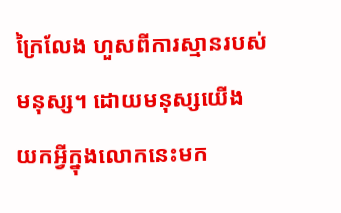ក្រៃលែង ហួសពីការស្មានរបស់មនុស្ស។ ដោយមនុស្សយើង យកអ្វីក្នុងលោកនេះមក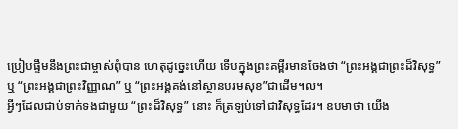ប្រៀបផ្ទឹមនឹងព្រះជាម្ចាស់ពុំបាន ហេតុដូច្នេះហើយ ទើបក្នុងព្រះគម្ពីរមានចែងថា “ព្រះអង្គជាព្រះដ៏វិសុទ្ធ” ឬ “ព្រះអង្គជាព្រះវិញ្ញាណ” ឬ “ព្រះអង្គគង់នៅស្ថានបរមសុខ”ជាដើម។ល។
អ្វីៗដែលជាប់ទាក់ទងជាមួយ “ព្រះដ៏វិសុទ្ធ” នោះ ក៏ត្រឡប់ទៅជាវិសុទ្ធដែរ។ ឧបមាថា យើង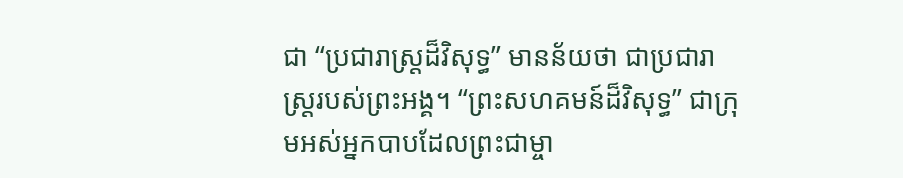ជា “ប្រជារាស្ត្រដ៏វិសុទ្ធ” មានន័យថា ជាប្រជារាស្ត្ររបស់ព្រះអង្គ។ “ព្រះសហគមន៍ដ៏វិសុទ្ធ” ជាក្រុមអស់អ្នកបាបដែលព្រះជាម្ចា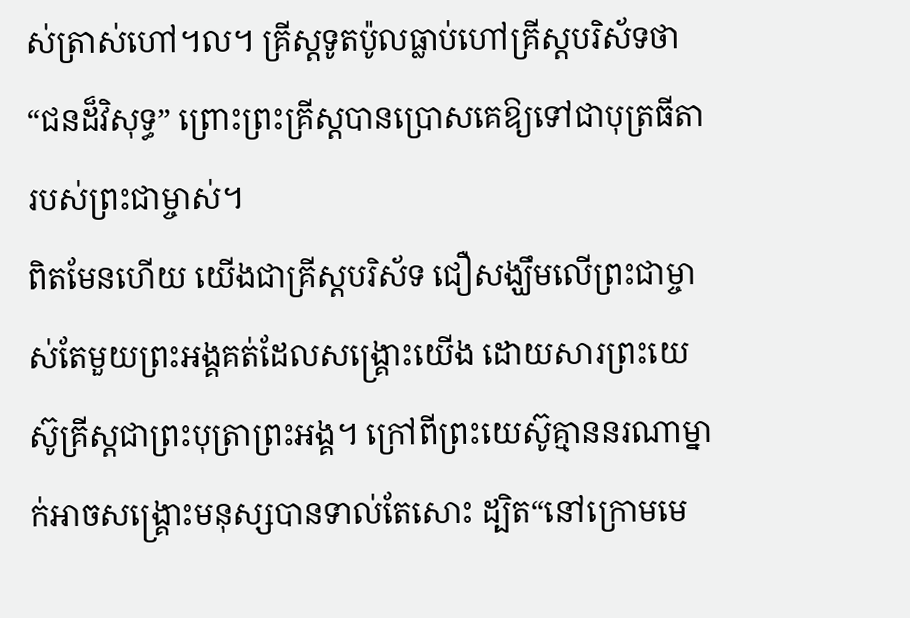ស់ត្រាស់ហៅ។ល។ គ្រីស្តទូតប៉ូលធ្លាប់ហៅគ្រីស្តបរិស័ទថា “ជនដ៏វិសុទ្ធ” ព្រោះព្រះគ្រីស្តបានប្រោសគេឱ្យទៅជាបុត្រធីតារបស់ព្រះជាម្ចាស់។
ពិតមែនហើយ យើងជាគ្រីស្តបរិស័ទ ជឿសង្ឃឹមលើព្រះជាម្ចាស់តែមួយព្រះអង្គគត់ដែលសង្គ្រោះយើង ដោយសារព្រះយេស៊ូគ្រីស្តជាព្រះបុត្រាព្រះអង្គ។ ក្រៅពីព្រះយេស៊ូគ្មាននរណាម្នាក់អាចសង្គ្រោះមនុស្សបានទាល់តែសោះ ដ្បិត“នៅក្រោមមេ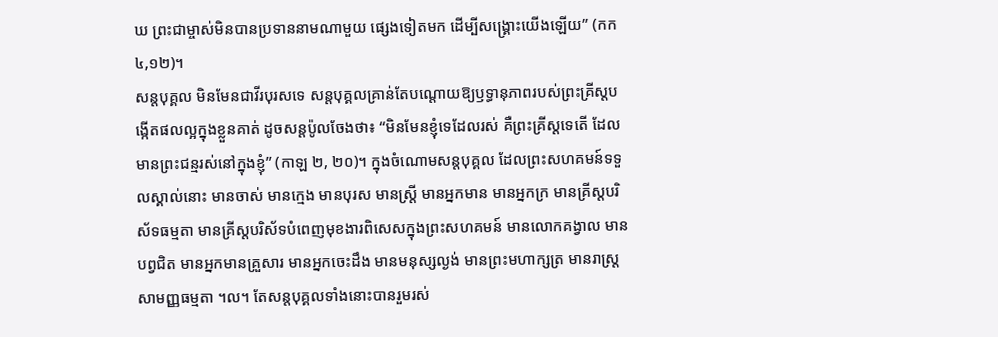ឃ ព្រះជាម្ចាស់មិនបានប្រទាននាមណាមួយ ផ្សេងទៀតមក ដើម្បីសង្គ្រោះយើងឡើយ” (កក ៤,១២)។
សន្តបុគ្គល មិនមែនជាវីរបុរសទេ សន្តបុគ្គលគ្រាន់តែបណ្តោយឱ្យឫទ្ធានុភាពរបស់ព្រះគ្រីស្តបង្កើតផលល្អក្នុងខ្លួនគាត់ ដូចសន្តប៉ូលចែងថា៖ “មិនមែនខ្ញុំទេដែលរស់ គឺព្រះគ្រីស្តទេតើ ដែលមានព្រះជន្មរស់នៅក្នុងខ្ញុំ” (កាឡ ២, ២០)។ ក្នុងចំណោមសន្តបុគ្គល ដែលព្រះសហគមន៍ទទួលស្គាល់នោះ មានចាស់ មានក្មេង មានបុរស មានស្ត្រី មានអ្នកមាន មានអ្នកក្រ មានគ្រីស្តបរិស័ទធម្មតា មានគ្រីស្តបរិស័ទបំពេញមុខងារពិសេសក្នុងព្រះសហគមន៍ មានលោកគង្វាល មានបព្វជិត មានអ្នកមានគ្រួសារ មានអ្នកចេះដឹង មានមនុស្សល្ងង់ មានព្រះមហាក្សត្រ មានរាស្ត្រសាមញ្ញធម្មតា ។ល។ តែសន្តបុគ្គលទាំងនោះបានរួមរស់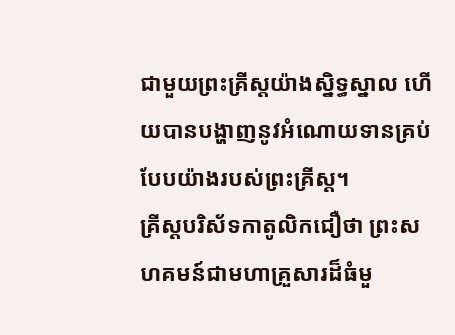ជាមួយព្រះគ្រីស្តយ៉ាងស្និទ្ធស្នាល ហើយបានបង្ហាញនូវអំណោយទានគ្រប់បែបយ៉ាងរបស់ព្រះគ្រីស្ត។
គ្រីស្តបរិស័ទកាតូលិកជឿថា ព្រះសហគមន៍ជាមហាគ្រួសារដ៏ធំមួ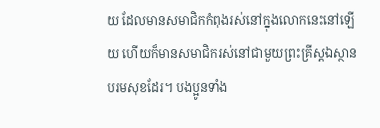យ ដែលមានសមាជិកកំពុងរស់នៅក្នុងលោកនេះនៅឡើយ ហើយក៏មានសមាជិករស់នៅជាមួយព្រះគ្រីស្តឯស្ថានបរមសុខដែរ។ បងប្អូនទាំង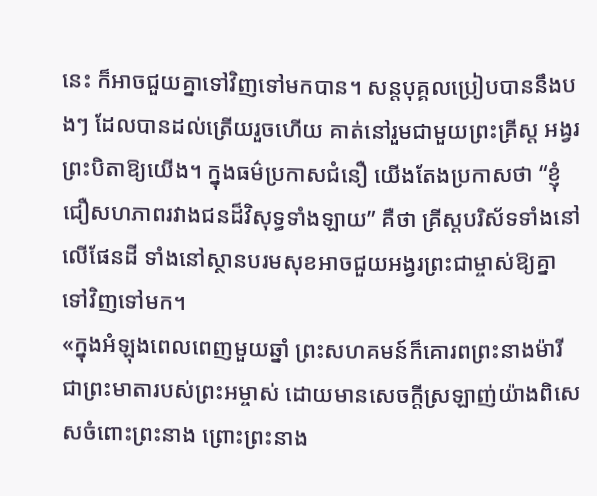នេះ ក៏អាចជួយគ្នាទៅវិញទៅមកបាន។ សន្តបុគ្គលប្រៀបបាននឹងបងៗ ដែលបានដល់ត្រើយរួចហើយ គាត់នៅរួមជាមួយព្រះគ្រីស្ត អង្វរព្រះបិតាឱ្យយើង។ ក្នុងធម៌ប្រកាសជំនឿ យើងតែងប្រកាសថា “ខ្ញុំជឿសហភាពរវាងជនដ៏វិសុទ្ធទាំងឡាយ” គឺថា គ្រីស្តបរិស័ទទាំងនៅលើផែនដី ទាំងនៅស្ថានបរមសុខអាចជួយអង្វរព្រះជាម្ចាស់ឱ្យគ្នាទៅវិញទៅមក។
«ក្នុងអំឡុងពេលពេញមួយឆ្នាំ ព្រះសហគមន៍ក៏គោរពព្រះនាងម៉ារីជាព្រះមាតារបស់ព្រះអម្ចាស់ ដោយមានសេចក្តីស្រឡាញ់យ៉ាងពិសេសចំពោះព្រះនាង ព្រោះព្រះនាង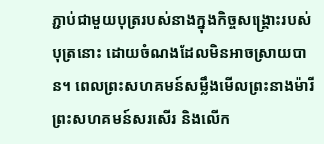ភ្ជាប់ជាមួយបុត្ររបស់នាងក្នុងកិច្ចសង្រ្គោះរបស់បុត្រនោះ ដោយចំណងដែលមិនអាចស្រាយបាន។ ពេលព្រះសហគមន៍សម្លឹងមើលព្រះនាងម៉ារី ព្រះសហគមន៍សរសើរ និងលើក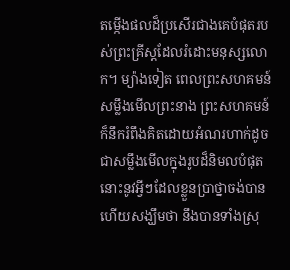តម្កើងផលដ៏ប្រសើរជាងគេបំផុតរបស់ព្រះគ្រីស្តដែលរំដោះមនុស្សលោក។ ម្យ៉ាងទៀត ពេលព្រះសហគមន៍សម្លឹងមើលព្រះនាង ព្រះសហគមន៍ក៏នឹករំពឹងគិតដោយអំណរហាក់ដូចជាសម្លឹងមើលក្នុងរូបដ៏និមលបំផុតនោះនូវអ្វីៗដែលខ្លួនប្រាថ្នាចង់បាន ហើយសង្ឃឹមថា នឹងបានទាំងស្រុ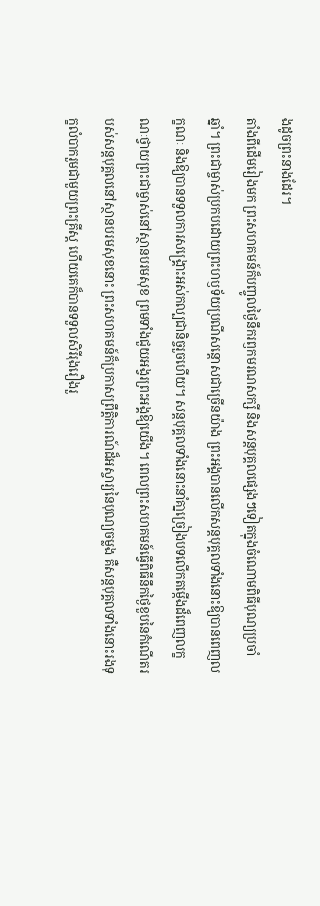ងដូចព្រះនាងដែរ។
តាំងពីដើមរៀងមក ព្រះសហគមន៍ក៏បញ្ចូលថ្ងៃនឹករឭកមរណសក្សី និងសន្តបុគ្គលផ្សេងៗទៀតក្នុងចំណោមពិធីបុណ្យប្រចាំឆ្នាំ។ ព្រះជាម្ចាស់ប្រកបដោយព្រះហឫទ័យប្រណីសន្តោសជាច្រើនយ៉ាង ព្រះអង្គបានលើកសន្តបុគ្គលទាំងនោះឱ្យបានពេញលក្ខណៈ និងឱ្យបានទទួលការសង្រ្គោះអស់កល្បជានិច្ចរួចហើយ។ សន្តបុគ្គលទាំងនោះនាំគា្នច្រៀងបទលើកតម្កើងដ៏ពេញលក្ខណៈថ្វាយព្រះជាម្ចាស់នៅស្ថានបរមសុខ ព្រមទាំងជួយអង្វរព្រះអង្គឱ្យយើង។ ពេលព្រះសហគមន៍ធ្វើពិធីនឹកថ្ងៃខួបនៃកំណើតរបស់សន្តបុគ្គលនៅស្ថានបរមសុខនោះ ព្រះសហគមន៍ក៏ប្រកាសព្រឹត្តិការណ៍ដ៏អស្ចារ្យនៃបុណ្យចម្លង គឺសន្តបុគ្គលទាំងនោះរងទុក្ខលំបាករួមជាមួយព្រះគ្រីស្ត ហើយគេក៏បានទទួលសិរីរុងរឿងរួ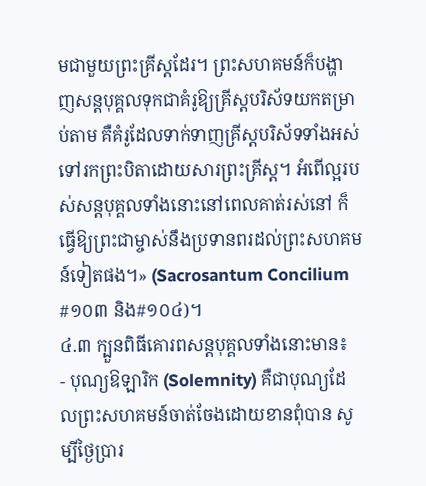មជាមួយព្រះគ្រីស្តដែរ។ ព្រះសហគមន៍ក៏បង្ហាញសន្តបុគ្គលទុកជាគំរូឱ្យគ្រីស្តបរិស័ទយកតម្រាប់តាម គឺគំរូដែលទាក់ទាញគ្រីស្តបរិស័ទទាំងអស់ទៅរកព្រះបិតាដោយសារព្រះគ្រីស្ត។ អំពើល្អរបស់សន្តបុគ្គលទាំងនោះនៅពេលគាត់រស់នៅ ក៏ធ្វើឱ្យព្រះជាម្ចាស់នឹងប្រទានពរដល់ព្រះសហគមន៍ទៀតផង។» (Sacrosantum Concilium #១០៣ និង#១០៤)។
៤.៣ ក្បួនពិធីគោរពសន្តបុគ្គលទាំងនោះមាន៖
- បុណ្យឱឡារិក (Solemnity) គឺជាបុណ្យដែលព្រះសហគមន៍ចាត់ចែងដោយខានពុំបាន សូម្បីថ្ងៃប្រារ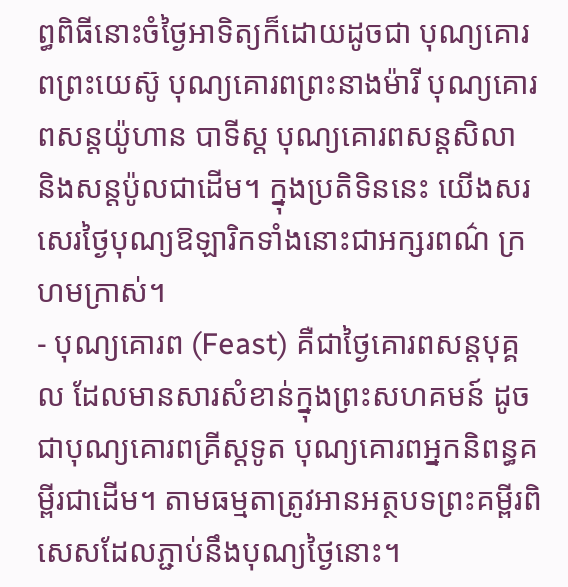ព្ធពិធីនោះចំថ្ងៃអាទិត្យក៏ដោយដូចជា បុណ្យគោរពព្រះយេស៊ូ បុណ្យគោរពព្រះនាងម៉ារី បុណ្យគោរពសន្តយ៉ូហាន បាទីស្ត បុណ្យគោរពសន្តសិលា និងសន្តប៉ូលជាដើម។ ក្នុងប្រតិទិននេះ យើងសរសេរថ្ងៃបុណ្យឱឡារិកទាំងនោះជាអក្សរពណ៌ ក្រហមក្រាស់។
- បុណ្យគោរព (Feast) គឺជាថ្ងៃគោរពសន្តបុគ្គល ដែលមានសារសំខាន់ក្នុងព្រះសហគមន៍ ដូចជាបុណ្យគោរពគ្រីស្តទូត បុណ្យគោរពអ្នកនិពន្ធគម្ពីរជាដើម។ តាមធម្មតាត្រូវអានអត្ថបទព្រះគម្ពីរពិសេសដែលភ្ជាប់នឹងបុណ្យថ្ងៃនោះ។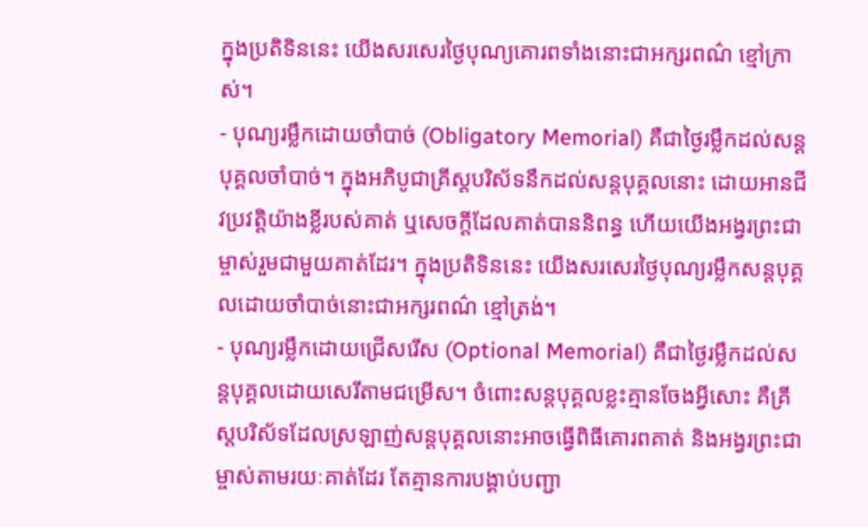ក្នុងប្រតិទិននេះ យើងសរសេរថ្ងៃបុណ្យគោរពទាំងនោះជាអក្សរពណ៌ ខ្មៅក្រាស់។
- បុណ្យរម្លឹកដោយចាំបាច់ (Obligatory Memorial) គឺជាថ្ងៃរម្លឹកដល់សន្តបុគ្គលចាំបាច់។ ក្នុងអភិបូជាគ្រីស្តបរិស័ទនឹកដល់សន្តបុគ្គលនោះ ដោយអានជីវប្រវត្តិយ៉ាងខ្លីរបស់គាត់ ឬសេចក្តីដែលគាត់បាននិពន្ធ ហើយយើងអង្វរព្រះជាម្ចាស់រួមជាមួយគាត់ដែរ។ ក្នុងប្រតិទិននេះ យើងសរសេរថ្ងៃបុណ្យរម្លឹកសន្តបុគ្គលដោយចាំបាច់នោះជាអក្សរពណ៌ ខ្មៅត្រង់។
- បុណ្យរម្លឹកដោយជ្រើសរើស (Optional Memorial) គឺជាថ្ងៃរម្លឹកដល់សន្តបុគ្គលដោយសេរីតាមជម្រើស។ ចំពោះសន្តបុគ្គលខ្លះគ្មានចែងអ្វីសោះ គឺគ្រីស្តបរិស័ទដែលស្រឡាញ់សន្តបុគ្គលនោះអាចធ្វើពិធីគោរពគាត់ និងអង្វរព្រះជាម្ចាស់តាមរយៈគាត់ដែរ តែគ្មានការបង្គាប់បញ្ជា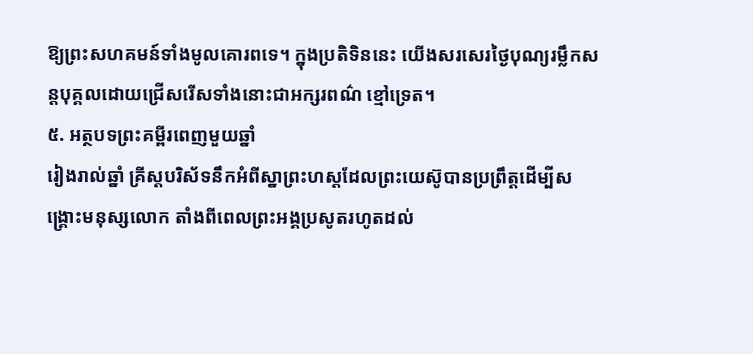ឱ្យព្រះសហគមន៍ទាំងមូលគោរពទេ។ ក្នុងប្រតិទិននេះ យើងសរសេរថ្ងៃបុណ្យរម្លឹកសន្តបុគ្គលដោយជ្រើសរើសទាំងនោះជាអក្សរពណ៌ ខ្មៅទ្រេត។
៥. អត្ថបទព្រះគម្ពីរពេញមួយឆ្នាំ
រៀងរាល់ឆ្នាំ គ្រីស្តបរិស័ទនឹកអំពីស្នាព្រះហស្តដែលព្រះយេស៊ូបានប្រព្រឹត្តដើម្បីសង្គ្រោះមនុស្សលោក តាំងពីពេលព្រះអង្គប្រសូតរហូតដល់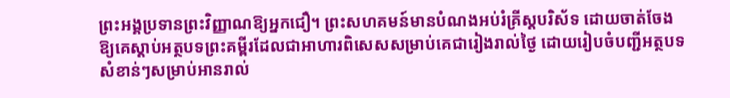ព្រះអង្គប្រទានព្រះវិញ្ញាណឱ្យអ្នកជឿ។ ព្រះសហគមន៍មានបំណងអប់រំគ្រីស្តបរិស័ទ ដោយចាត់ចែងឱ្យគេស្ដាប់អត្ថបទព្រះគម្ពីរដែលជាអាហារពិសេសសម្រាប់គេជារៀងរាល់ថ្ងៃ ដោយរៀបចំបញ្ជីអត្ថបទសំខាន់ៗសម្រាប់អានរាល់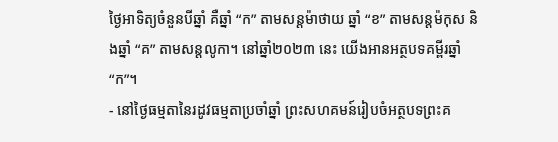ថ្ងៃអាទិត្យចំនួនបីឆ្នាំ គឺឆ្នាំ “ក” តាមសន្តម៉ាថាយ ឆ្នាំ “ខ” តាមសន្តម៉កុស និងឆ្នាំ “គ” តាមសន្តលូកា។ នៅឆ្នាំ២០២៣ នេះ យើងអានអត្ថបទគម្ពីរឆ្នាំ “ក”។
- នៅថ្ងៃធម្មតានៃរដូវធម្មតាប្រចាំឆ្នាំ ព្រះសហគមន៍រៀបចំអត្ថបទព្រះគ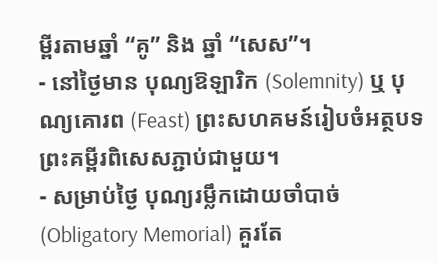ម្ពីរតាមឆ្នាំ “គូ” និង ឆ្នាំ “សេស”។
- នៅថ្ងៃមាន បុណ្យឱឡារិក (Solemnity) ឬ បុណ្យគោរព (Feast) ព្រះសហគមន៍រៀបចំអត្ថបទព្រះគម្ពីរពិសេសភ្ជាប់ជាមួយ។
- សម្រាប់ថ្ងៃ បុណ្យរម្លឹកដោយចាំបាច់ (Obligatory Memorial) គួរតែ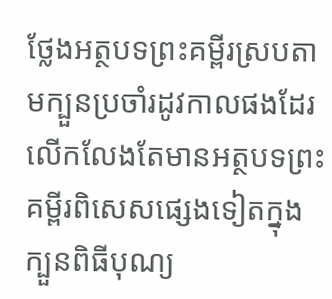ថ្លែងអត្ថបទព្រះគម្ពីរស្របតាមក្បួនប្រចាំរដូវកាលផងដែរ លើកលែងតែមានអត្ថបទព្រះគម្ពីរពិសេសផ្សេងទៀតក្នុងក្បួនពិធីបុណ្យ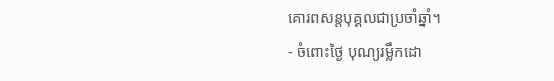គោរពសន្តបុគ្គលជាប្រចាំឆ្នាំ។
- ចំពោះថ្ងៃ បុណ្យរម្លឹកដោ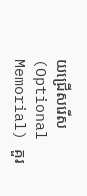យជ្រើសរើស (Optional Memorial) គួរ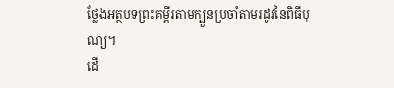ថ្លែងអត្ថបទព្រះគម្ពីរតាមក្បួនប្រចាំតាមរដូវនៃពិធីបុណ្យ។
ដើ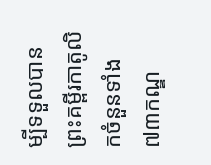ម្បីទទួលបានព្រះគម្ពីរកាតូលិកចំនួនទាំង៧៣កណ្ឌ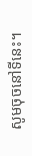សូមចុចនៅទីនេះ។